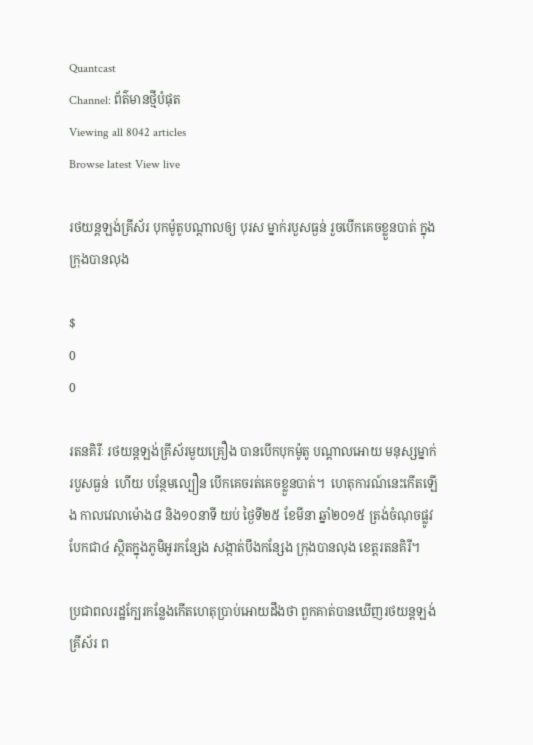Quantcast
Channel: ព័ត៌មានថ្មីបំផុត
Viewing all 8042 articles
Browse latest View live

រថយន្តឡង់គ្រីស័រ បុកម៉ូតូបណ្តាលឲ្យ បុរស ម្នាក់របួសធ្ងន់ រួចបើកគេចខ្លួនបាត់ ក្នុងក្រុងបានលុង

$
0
0

រតនគិរីៈ រថយន្តឡង់គ្រីស័រមួយគ្រឿង បានបើកបុកម៉ូតូ បណ្តាលអោយ មនុស្សម្នាក់របួសធ្ងន់  ហើយ បន្ថែមល្បឿន បើកគេចរត់គេចខ្លួនបាត់។  ហេតុការណ៍នេះកើតឡើង កាលវេលាម៉ោង៨ និង១០នាទី យប់ ថ្ងៃទី២៥ ខែមីនា ឆ្នាំ២០១៥ ត្រង់ចំណុចផ្លូវបែកជា៤ ស្ថិតក្នុងភូមិអូរកន្សែង សង្កាត់បឹងកន្សែង ក្រុងបានលុង ខេត្តរតនគិរី។

ប្រជាពលរដ្ឋក្បែរកន្លែងកើតហេតុប្រាប់អោយដឹងថា ពួកគាត់បានឃើញរថយន្តឡង់គ្រីស័រ ព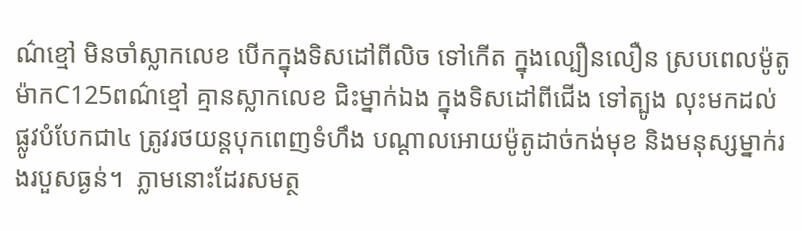ណ៌ខ្មៅ មិនចាំស្លាកលេខ បើកក្នុងទិសដៅពីលិច ទៅកើត ក្នុងល្បឿនលឿន ស្របពេលម៉ូតូម៉ាកC125ពណ៌ខ្មៅ គ្មានស្លាកលេខ ជិះម្នាក់ឯង ក្នុងទិសដៅពីជើង ទៅត្បូង លុះមកដល់ផ្លូវបំបែកជា៤ ត្រូវរថយន្តបុកពេញទំហឹង បណ្តាលអោយម៉ូតូដាច់កង់មុខ និងមនុស្សម្នាក់រងរបួសធ្ងន់។  ភ្លាមនោះដែរសមត្ថ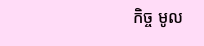កិច្ច មូល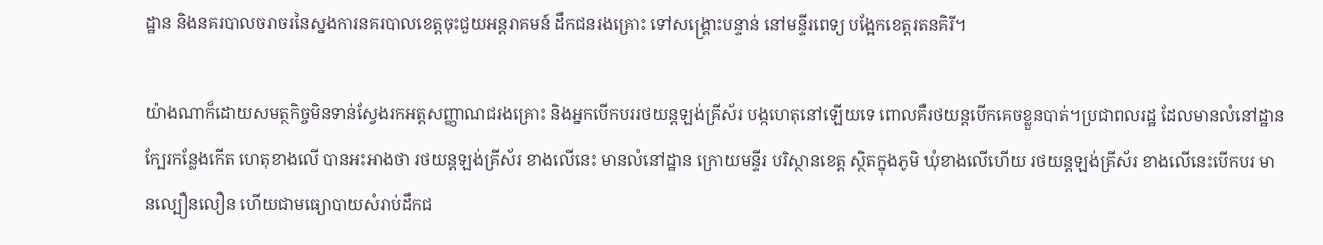ដ្ឋាន និងនគរបាលចរាចរនៃស្នងការនគរបាលខេត្តចុះជួយអន្តរាគមន៍ ដឹកជនរងគ្រោះ ទៅសង្គ្រោះបន្ទាន់ នៅមន្ទីរពេទ្យ បង្អែកខេត្តរតនគិរី។

យ៉ាងណាក៏ដោយសមត្ថកិច្ចមិនទាន់ស្វែងរកអត្តសញ្ញាណជរងគ្រោះ និងអ្នកបើកបររថយន្តឡង់គ្រីស័រ បង្កហេតុនៅឡើយទេ ពោលគឺរថយន្តបើកគេចខ្លួនបាត់។ប្រជាពលរដ្ឋ ដែលមានលំនៅដ្ឋាន ក្បែរកន្លែងកើត ហេតុខាងលើ បានអះអាងថា រថយន្តឡង់គ្រីស័រ ខាងលើនេះ មានលំនៅដ្ឋាន ក្រោយមន្ទីរ បរិស្ថានខេត្ត ស្ថិតក្នុងភូមិ ឃុំខាងលើហើយ រថយន្តឡង់គ្រីស័រ ខាងលើនេះបើកបរ មានល្បឿនលឿន ហើយជាមធ្យោបាយសំរាប់ដឹកជ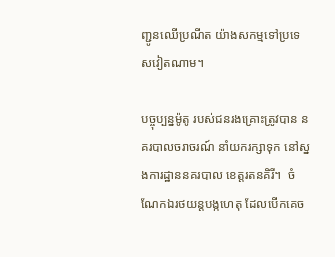ញ្ជូនឈើប្រណីត យ៉ាងសកម្មទៅប្រទេសវៀតណាម។

បច្ចុប្បន្នម៉ូតូ របស់ជនរងគ្រោះត្រូវបាន នគរបាលចរាចរណ៍ នាំយករក្សាទុក នៅស្នងការដ្ឋាននគរបាល ខេត្តរតនគិរី។  ចំណែកឯរថយន្តបង្កហេតុ ដែលបើកគេច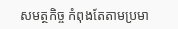សមត្ថកិច្ច កំពុងតែតាមប្រមា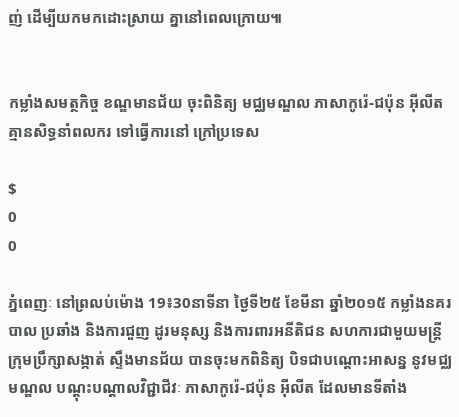ញ់ ដើម្បីយកមកដោះស្រាយ គ្នានៅពេលក្រោយ៕


កម្លាំងសមត្ថកិច្ច ខណ្ឌមានជ័យ ចុះពិនិត្យ មជ្ឈមណ្ឌល ភាសាកូរ៉េ-ជប៉ុន អ៊ីលីត គ្មានសិទ្ធនាំពលករ ទៅធ្វើការនៅ ក្រៅប្រទេស

$
0
0

ភ្នំពេញៈ នៅព្រលប់ម៉ោង 19៖30នាទីនា ថ្ងៃទី២៥ ខែមីនា ឆ្នាំ២០១៥ កម្លាំងនគរបាល ប្រឆាំង និងការជួញ ដូរមនុស្ស និងការពារអនីតិជន សហការជាមួយមន្ត្រី ក្រុមប្រឹក្សាសង្កាត់ ស្ទឹងមានជ័យ បានចុះមកពិនិត្យ បិទជាបណ្តោះអាសន្ន នូវមជ្ឈមណ្ឌល បណ្តុះបណ្តាលវិជ្ជាជីវៈ ភាសាកូរ៉េ-ជប៉ុន អ៊ីលីត ដែលមានទីតាំង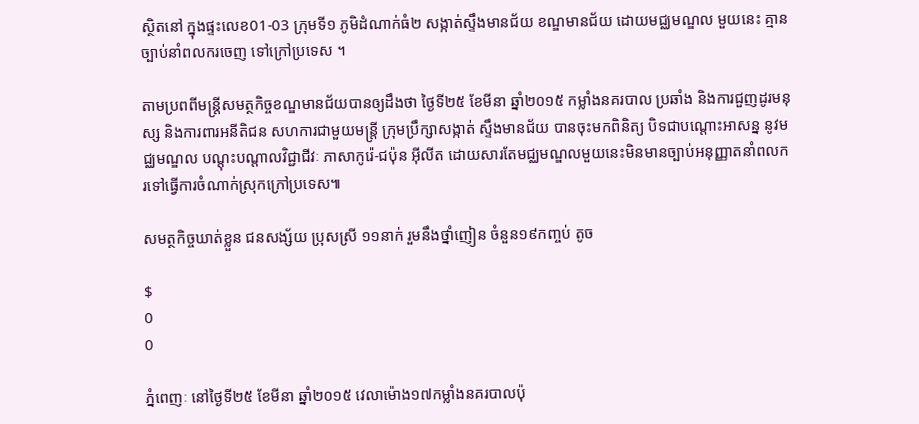ស្ថិតនៅ ក្នុងផ្ទះលេខ01-03 ក្រុមទី១ ភូមិដំណាក់ធំ២ សង្កាត់ស្ទឹងមានជ័យ ខណ្ឌមានជ័យ ដោយមជ្ឈមណ្ឌល មួយនេះ គ្មានច្បាប់នាំពលករចេញ ទៅក្រៅប្រទេស ។

តាមប្រពពីមន្ត្រីសមត្ថកិច្ចខណ្ឌមានជ័យបានឲ្យដឹងថា ថ្ងៃទី២៥ ខែមីនា ឆ្នាំ២០១៥ កម្លាំងនគរបាល ប្រឆាំង និងការជួញដូរមនុស្ស និងការពារអនីតិជន សហការជាមួយមន្ត្រី ក្រុមប្រឹក្សាសង្កាត់ ស្ទឹងមានជ័យ បានចុះមកពិនិត្យ បិទជាបណ្តោះអាសន្ន នូវមជ្ឈមណ្ឌល បណ្តុះបណ្តាលវិជ្ជាជីវៈ ភាសាកូរ៉េ-ជប៉ុន អ៊ីលីត ដោយសារតែមជ្ឈមណ្ឌលមួយនេះមិនមានច្បាប់អនុញ្ញាតនាំពលករទៅធ្វើការចំណាក់ស្រុកក្រៅប្រទេស៕

សមត្ថកិច្ចឃាត់ខ្លួន ជនសង្ស័យ ប្រុសស្រី ១១នាក់ រួមនឹងថ្នាំញៀន ចំនួន១៩កញ្ចប់ តូច

$
0
0

ភ្នំពេញៈ នៅថ្ងៃទី២៥ ខែមីនា ឆ្នាំ២០១៥ វេលាម៉ោង១៧កម្លាំងនគរបាលប៉ុ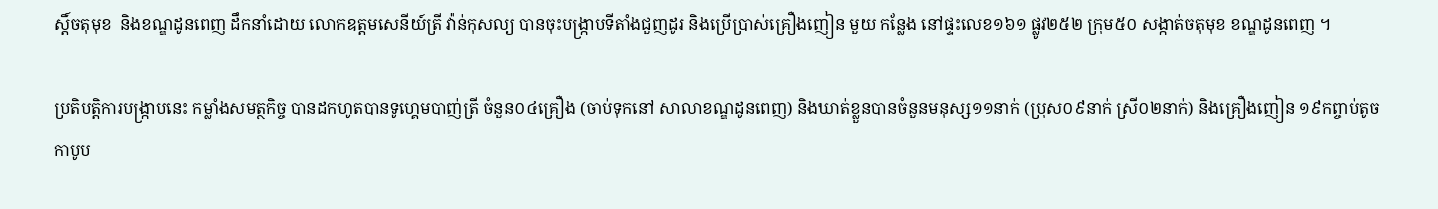ស្តិ៍ចតុមុខ  និងខណ្ឌដូនពេញ ដឹកនាំដោយ លោកឧត្តមសេនីយ៍ត្រី វ៉ាន់កុសល្យ បានចុះបង្ក្រាបទីតាំងជួញដូរ និងប្រើប្រាស់គ្រឿងញៀន មួយ កន្លែង នៅផ្ទះលេខ១៦១ ផ្លូវ២៥២ ក្រុម៥០ សង្កាត់ចតុមុខ ខណ្ឌដូនពេញ ។

ប្រតិបត្តិការបង្រ្កាបនេះ កម្លាំងសមត្ថកិច្ច បានដកហូតបានទូហ្គេមបាញ់ត្រី ចំនួន០៤គ្រឿង (ចាប់ទុកនៅ សាលាខណ្ឌដូនពេញ) និងឃាត់ខ្លួនបានចំនួនមនុស្ស១១នាក់ (ប្រុស០៩នាក់ ស្រី០២នាក់) និងគ្រឿងញៀន ១៩កព្ចាប់តូច កាបូប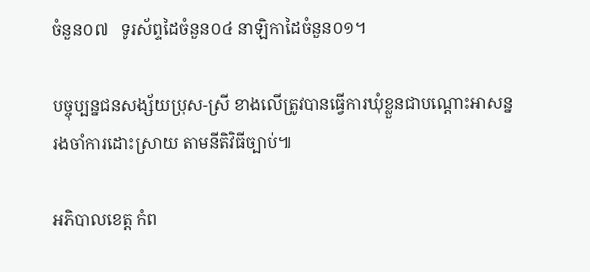ចំនួន០៧   ទូរស័ព្ទដៃចំនួន០៤ នាឡិកាដៃចំនួន០១។

បច្ចុប្បន្នជនសង្ស័យប្រុស-ស្រី ខាងលើត្រូវបានធ្វើការឃុំខ្លួនជាបណ្តោះអាសន្ន រងចាំការដោះស្រាយ តាមនីតិវិធីច្បាប់៕

អភិបាលខេត្ត កំព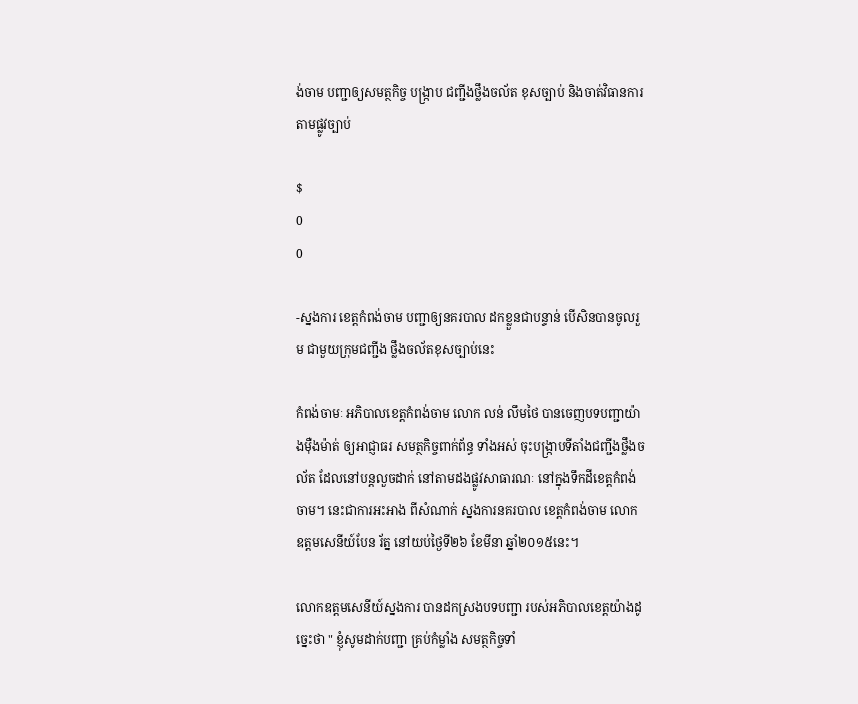ង់ចាម បញ្ជាឲ្យសមត្ថកិច្ច បង្ក្រាប ជញ្ជីងថ្លឹងចល័ត ខុសច្បាប់ និងចាត់វិធានការ តាមផ្លូវច្បាប់

$
0
0

-ស្នងការ ខេត្តកំពង់ចាម បញ្ជាឲ្យនគរបាល ដកខ្លួនជាបន្ទាន់ បើសិនបានចូលរួម ជាមួយក្រុមជញ្ជីង ថ្លឹងចល័តខុសច្បាប់នេះ

កំពង់ចាមៈ អភិបាលខេត្តកំពង់ចាម លោក លន់ លឹមថៃ បានចេញបទបញ្ជាយ៉ាងម៉ឺងម៉ាត់ ឲ្យអាជ្ញាធរ សមត្ថកិច្ចពាក់ព័ន្ធ ទាំងអស់ ចុះបង្ក្រាបទីតាំងជញ្ជីងថ្លឹងចល័ត ដែលនៅបន្តលួចដាក់ នៅតាមដងផ្លូវសាធារណៈ នៅក្នុងទឹកដីខេត្តកំពង់ចាម។ នេះជាការអះអាង ពីសំណាក់ ស្នងការនគរបាល ខេត្តកំពង់ចាម លោកឧត្តមសេនីយ៍បែន រ័ត្ន នៅយប់ថ្ងៃទី២៦ ខែមីនា ឆ្នាំ២០១៥នេះ។

លោកឧត្តមសេនីយ៍ស្នងការ បានដកស្រងបទបញ្ជា របស់អភិបាលខេត្តយ៉ាងដូច្នេះថា " ខ្ញុំសូមដាក់បញ្ជា គ្រប់កំម្លាំង សមត្ថកិច្ចទាំ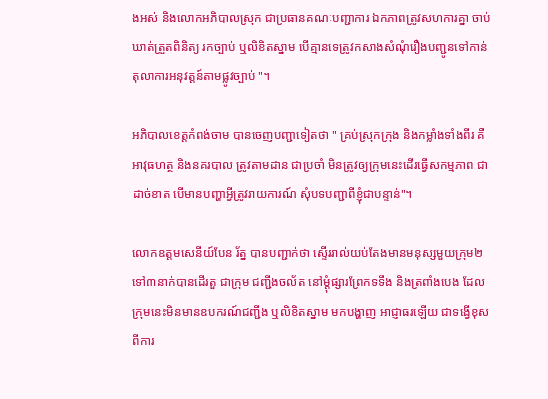ងអស់ និងលោកអភិបាលស្រុក ជាប្រធានគណៈបញ្ជាការ ឯកភាពត្រូវសហការគ្នា ចាប់ឃាត់ត្រួតពិនិត្យ រកច្បាប់ ឬលិខិតស្នាម បើគ្មានទេត្រូវកសាងសំណុំរឿងបញ្ជូនទៅកាន់តុលាការអនុវត្តន៍តាមផ្លូវច្បាប់ "។

អភិបាលខេត្តកំពង់ចាម បានចេញបញ្ជាទៀតថា " គ្រប់ស្រុកក្រុង និងកម្លាំងទាំងពីរ គឺអាវុធហត្ថ និងនគរបាល ត្រូវតាមដាន ជាប្រចាំ មិនត្រូវឲ្យក្រុមនេះដើរធ្វើសកម្មភាព ជាដាច់ខាត បើមានបញ្ហាអ្វីត្រូវរាយការណ៍ សុំបទបញ្ជាពីខ្ញុំជាបន្ទាន់"។

លោកឧត្តមសេនីយ៍បែន រ័ត្ន បានបញ្ជាក់ថា ស្ទើររាល់យប់តែងមានមនុស្សមួយក្រុម២ ទៅ៣នាក់បានដើរតួ ជាក្រុម ជញ្ជីងចល័ត នៅម្តុំផ្សារព្រែកទទឹង និងត្រពាំងបេង ដែលក្រុមនេះមិនមានឧបករណ៍ជញ្ជីង ឬលិខិតស្នាម មកបង្ហាញ អាជ្ញាធរឡើយ ជាទង្វើខុសពីការ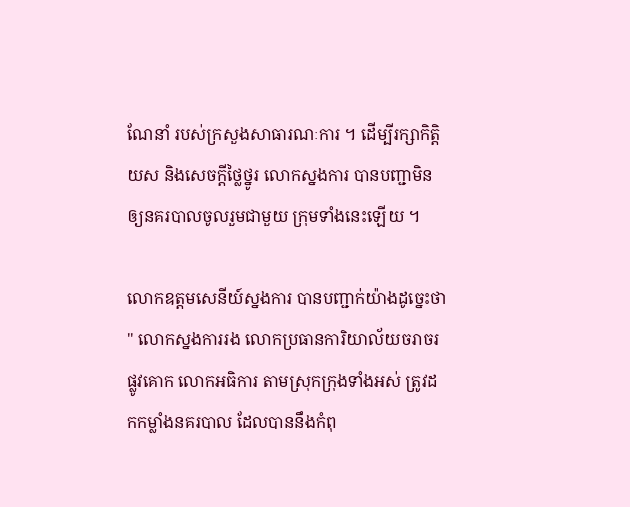ណែនាំ របស់ក្រសួងសាធារណៈការ ។ ដើម្បីរក្សាកិត្តិយស និងសេចក្តីថ្លៃថ្នូរ លោកស្នងការ បានបញ្ជាមិនឲ្យនគរបាលចូលរួមជាមួយ ក្រុមទាំងនេះឡើយ ។

លោកឧត្តមសេនីយ៍ស្នងការ បានបញ្ជាក់យ៉ាងដូច្នេះថា " លោកស្នងការរង លោកប្រធានការិយាល័យចរាចរ ផ្លូវគោក លោកអធិការ តាមស្រុកក្រុងទាំងអស់ ត្រូវដកកម្លាំងនគរបាល ដែលបាននឹងកំពុ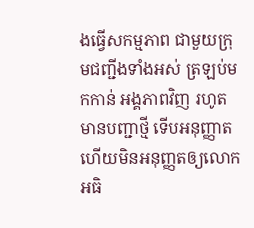ងធ្វើសកម្មភាព ជាមួយក្រុមជញ្ជីងទាំងអស់ ត្រឡប់មកកាន់ អង្គភាពវិញ រហូតមានបញ្ជាថ្មី ទើបអនុញ្ញាត ហើយមិនអនុញ្ញតឲ្យលោកអធិ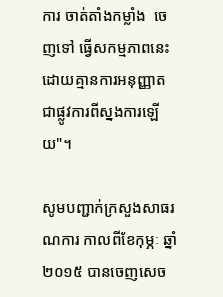ការ ចាត់តាំងកម្លាំង  ចេញទៅ ធ្វើសកម្មភាពនេះ ដោយគ្មានការអនុញ្ញាត ជាផ្លូវការពីស្នងការឡើយ"។

សូមបញ្ជាក់ក្រសួងសាធរណការ កាលពីខែកុម្ភៈ ឆ្នាំ២០១៥ បានចេញសេច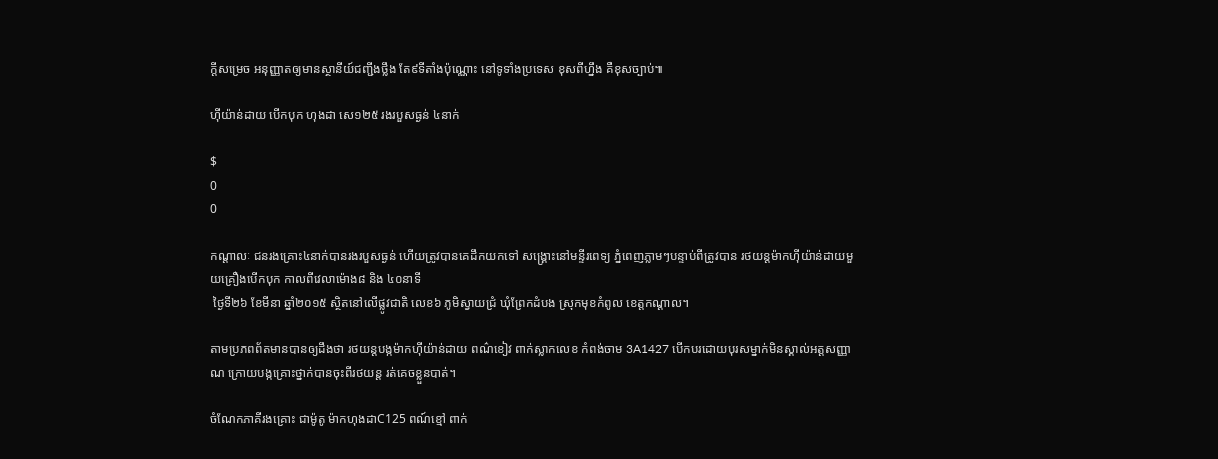ក្តីសម្រេច អនុញ្ញាតឲ្យមានស្ថានីយ៍ជញ្ជីងថ្លឹង តែ៩ទីតាំងប៉ុណ្ណោះ នៅទូទាំងប្រទេស ខុសពីហ្នឹង គឺខុសច្បាប់៕

ហ៊ីយ៉ាន់ដាយ បើកបុក ហុងដា សេ១២៥ រងរបួសធ្ងន់ ៤នាក់

$
0
0

កណ្តាលៈ ជនរងគ្រោះ៤នាក់បានរងរបួសធ្ងន់ ហើយត្រូវបានគេដឹកយកទៅ សង្គ្រោះនៅមន្ទីរពេទ្យ ភ្នំពេញភ្លាមៗបន្ទាប់ពីត្រូវបាន រថយន្តម៉ាកហ៊ីយ៉ាន់ដាយមួយគ្រឿងបើកបុក កាលពីវេលាម៉ោង៨ និង ៤០នាទី
 ថ្ងៃទី២៦ ខែមីនា ឆ្នាំ២០១៥ ស្ថិតនៅលើផ្លូវជាតិ លេខ៦ ភូមិស្វាយជ្រំ ឃុំព្រែកដំបង ស្រុកមុខកំពូល ខេត្តកណ្ដាល។

តាមប្រភពព័តមានបានឲ្យដឹងថា រថយន្តបង្កម៉ាកហ៊ីយ៉ាន់ដាយ ពណ៌ខៀវ ពាក់ស្លាកលេខ កំពង់ចាម 3A1427 បើកបរដោយបុរសម្នាក់មិនស្គាល់អត្តសញ្ញាណ ក្រោយបង្កគ្រោះថ្នាក់បានចុះពីរថយន្ត រត់គេចខ្លួនបាត់។

ចំណែកភាគីរងគ្រោះ ជាម៉ូតូ ម៉ាកហុងដាC125 ពណ៍ខ្មៅ ពាក់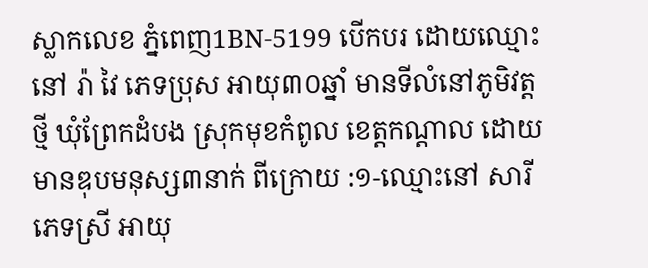ស្លាកលេខ ភ្នំពេញ1BN-5199 បើកបរ ដោយឈ្មោះ នៅ រ៉ា វៃ ភេទប្រុស អាយុ៣០ឆ្នាំ មានទីលំនៅភូមិវត្តថ្មី ឃុំព្រែកដំបង ស្រុកមុខកំពូល ខេត្តកណ្ដាល ដោយមានឌុបមនុស្ស៣នាក់ ពីក្រោយ :១-ឈ្មោះនៅ សារី ភេទស្រី អាយុ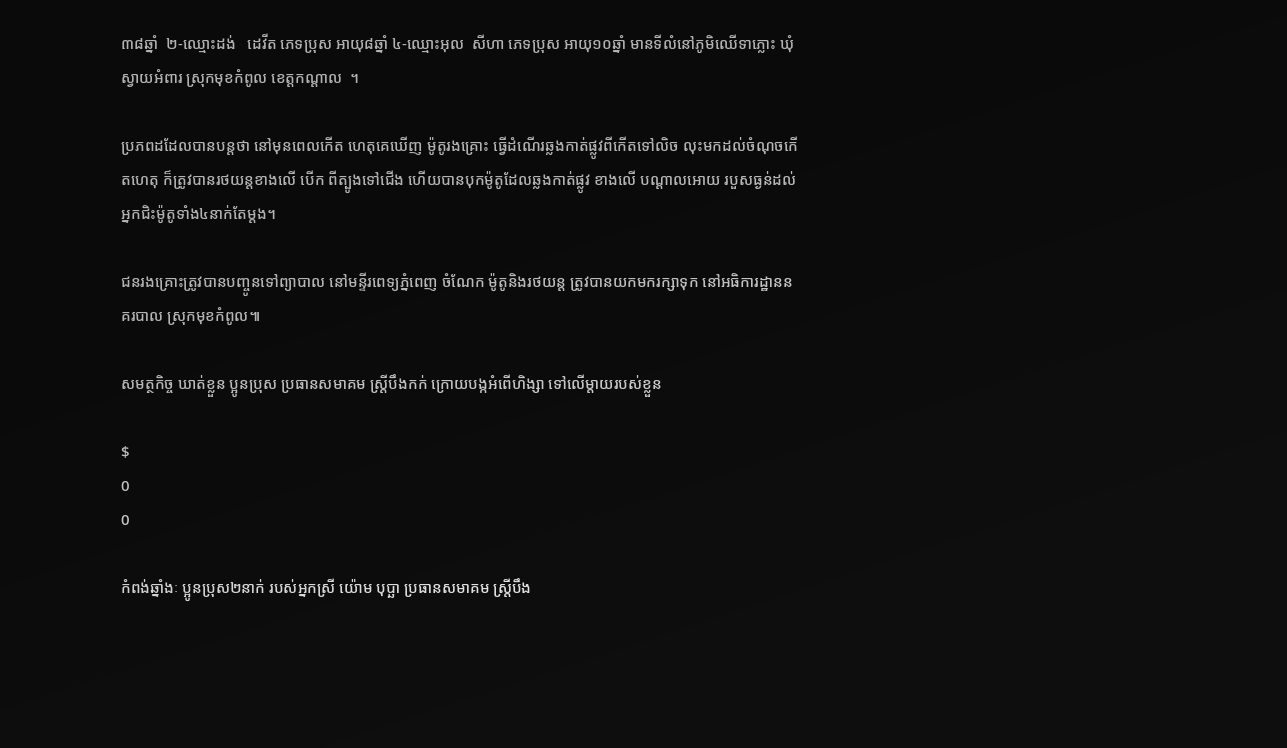៣៨ឆ្នាំ  ២-ឈ្មោះដង់   ដេវីត ភេទប្រុស អាយុ៨ឆ្នាំ ៤-ឈ្មោះអុល  សីហា ភេទប្រុស អាយុ១០ឆ្នាំ មានទីលំនៅភូមិឈើទាភ្លោះ ឃុំស្វាយអំពារ ស្រុកមុខកំពូល ខេត្តកណ្ដាល  ។

ប្រភពដដែលបានបន្តថា នៅមុនពេលកើត ហេតុគេឃើញ ម៉ូតូរងគ្រោះ ធ្វើដំណើរឆ្លងកាត់ផ្លូវពីកើតទៅលិច លុះមកដល់ចំណុចកើតហេតុ ក៏ត្រូវបានរថយន្តខាងលើ បើក ពីត្បូងទៅជើង ហើយបានបុកម៉ូតូដែលឆ្លងកាត់ផ្លូវ ខាងលើ បណ្ដាលអោយ របួសធ្ងន់ដល់អ្នកជិះម៉ូតូទាំង៤នាក់តែម្តង។

ជនរងគ្រោះត្រូវបានបញ្ចូនទៅព្យាបាល នៅមន្ទីរពេទ្យភ្នំពេញ ចំណែក ម៉ូតូនិងរថយន្ត ត្រូវបានយកមករក្សាទុក នៅអធិការដ្ឋាននគរបាល ស្រុកមុខកំពូល៕

សមត្ថកិច្ច ឃាត់ខ្លួន ប្អូនប្រុស ប្រធានសមាគម ស្ត្រីបឹងកក់ ក្រោយបង្កអំពើហិង្សា ទៅលើម្តាយរបស់ខ្លួន

$
0
0

កំពង់ឆ្នាំងៈ ប្អូនប្រុស២នាក់ របស់អ្នកស្រី យ៉ោម បុប្ឆា ប្រធានសមាគម ស្ត្រីបឹង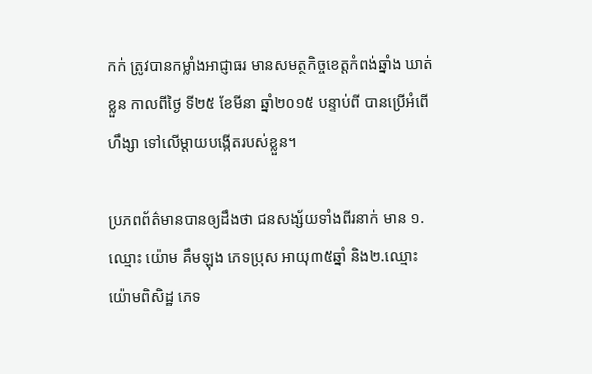កក់ ត្រូវបានកម្លាំងអាជ្ញាធរ មានសមត្ថកិច្ចខេត្តកំពង់ឆ្នាំង ឃាត់ខ្លួន កាលពីថ្ងៃ ទី២៥ ខែមីនា ឆ្នាំ២០១៥ បន្ទាប់ពី បានប្រើអំពើហឹង្សា ទៅលើម្តាយបង្កើតរបស់ខ្លួន។

ប្រភពព័ត៌មានបានឲ្យដឹងថា ជនសង្ស័យទាំងពីរនាក់ មាន ១.ឈ្មោះ យ៉ោម គឹមឡុង ភេទប្រុស អាយុ៣៥ឆ្នាំ និង២.ឈ្មោះ យ៉ោមពិសិដ្ឋ ភេទ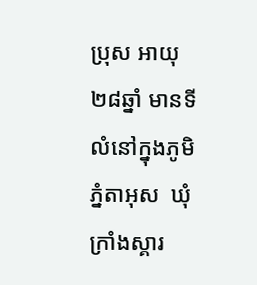ប្រុស អាយុ២៨ឆ្នាំ មានទីលំនៅក្នុងភូមិ ភ្នំតាអុស  ឃុំក្រាំងស្គារ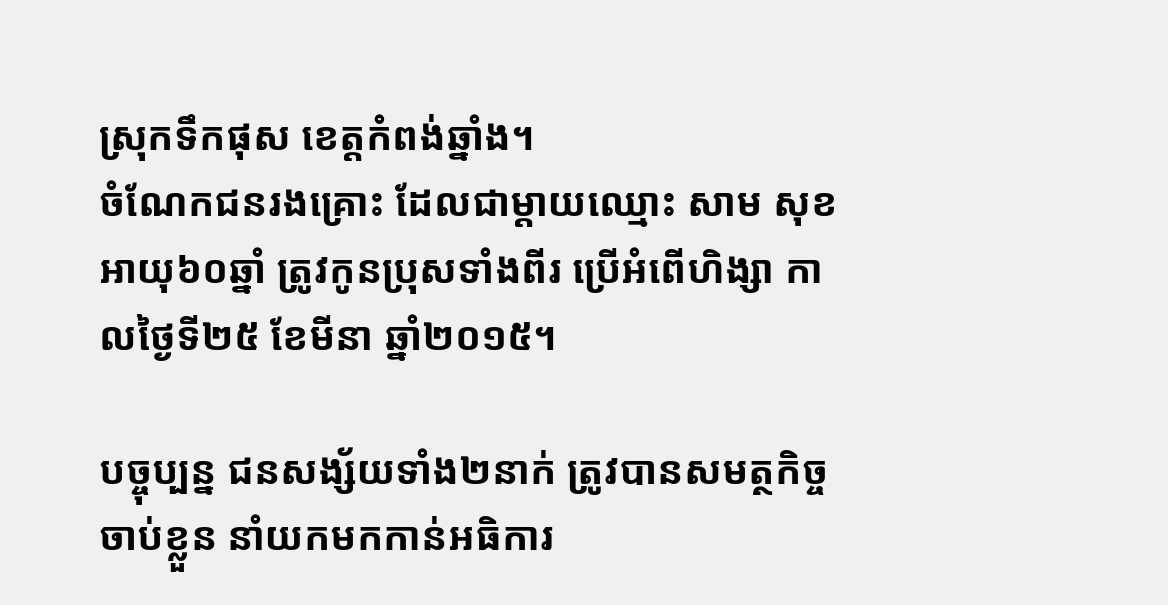ស្រុកទឹកផុស ខេត្តកំពង់ឆ្នាំង។
ចំណែកជនរងគ្រោះ ដែលជាម្តាយឈ្មោះ សាម សុខ អាយុ៦០ឆ្នាំ ត្រូវកូនប្រុសទាំងពីរ ប្រើអំពើហិង្សា កាលថ្ងៃទី២៥ ខែមីនា ឆ្នាំ២០១៥។

បច្ចុប្បន្ន ជនសង្ស័យទាំង២នាក់ ត្រូវបានសមត្ថកិច្ចចាប់ខ្លួន នាំយកមកកាន់អធិការ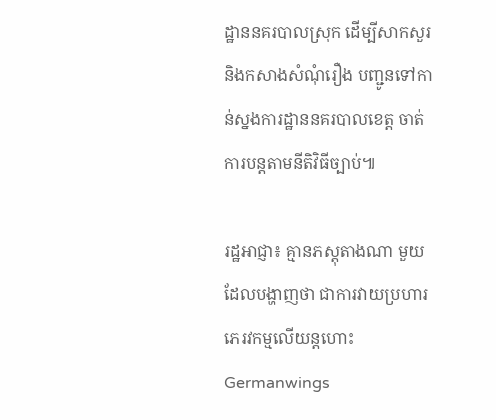ដ្ឋាននគរបាលស្រុក ដើម្បីសាកសួរ
និងកសាងសំណុំរឿង បញ្ជូនទៅកាន់ស្នងការដ្ឋាននគរបាលខេត្ត ចាត់ការបន្តតាមនីតិវិធីច្បាប់៕

រដ្ឋអាជ្ញា៖ គ្មានភស្តុតាងណា មួយដែលបង្ហាញថា ជាការវាយប្រហារ ភេរវកម្មលើយន្តហោះ Germanwings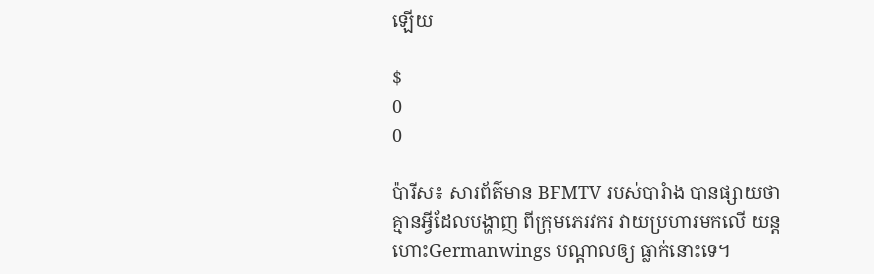ឡើយ

$
0
0

ប៉ារីស៖ សារព័ត៌មាន BFMTV របស់បារំាង បានផ្សាយថា គ្មានអី្វដែលបង្ហាញ ពីក្រុមភេរវករ វាយប្រហារមកលើ យន្តហោះGermanwings បណ្តាលឲ្យ ធ្លាក់នោះទេ។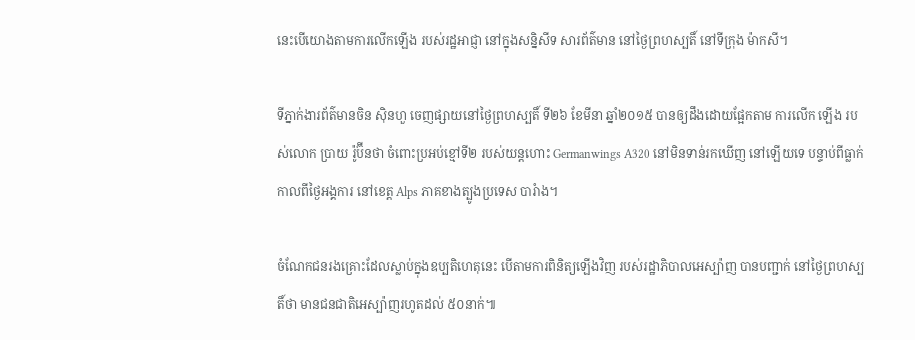នេះបើយោងតាមការលើកឡើង របស់រដ្ឋអាជ្ញា នៅក្នុងសន្និសីទ សារព័ត៌មាន នៅថ្ងៃព្រហស្បតិ៍ នៅទីក្រុង ម៉ាកសី។

ទីភ្នាក់ងារព័ត៌មានចិន ស៊ិនហួ ចេញផ្សាយនៅថ្ងៃព្រហស្បតិ៍ ទី២៦ ខែមីនា ឆ្នាំ២០១៥ បានឲ្យដឹងដោយផ្អែកតាម ការលើក ឡើង របស់លោក ប្រាយ រ៉ូប៊ីនថា ចំពោះប្រអប់ខ្មៅទី២ របស់យន្តហោះ Germanwings A320 នៅមិនទាន់រកឃើញ នៅឡើយទេ បន្ទាប់ពីធ្លាក់កាលពីថ្ងៃអង្គការ នៅខេត្ត Alps ភាគខាងត្បូងប្រទេស បារំាង។

ចំណែកជនរងគ្រោះដែលស្លាប់ក្នុងឧប្បតិហេតុនេះ បើតាមការពិនិត្យឡើងវិញ របស់រដ្ឋាភិបាលអេស្ប៉ាញ បានបញ្ជាក់ នៅថ្ងៃព្រហស្បតិ៍ថា មានជនជាតិអេស្ប៉ាញរហូតដល់ ៥០នាក់៕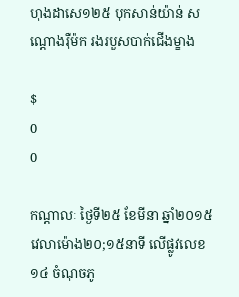ហុងដាសេ១២៥ បុកសាន់យ៉ាន់ សណ្តោងរ៉ឺម៉ក រងរបួសបាក់ជើងម្ខាង

$
0
0

កណ្តាលៈ ថ្ងៃទី២៥ ខែមីនា ឆ្នាំ២០១៥ វេលាម៉ោង២០;១៥នាទី លើផ្លូវលេខ១៤ ចំណុចភូ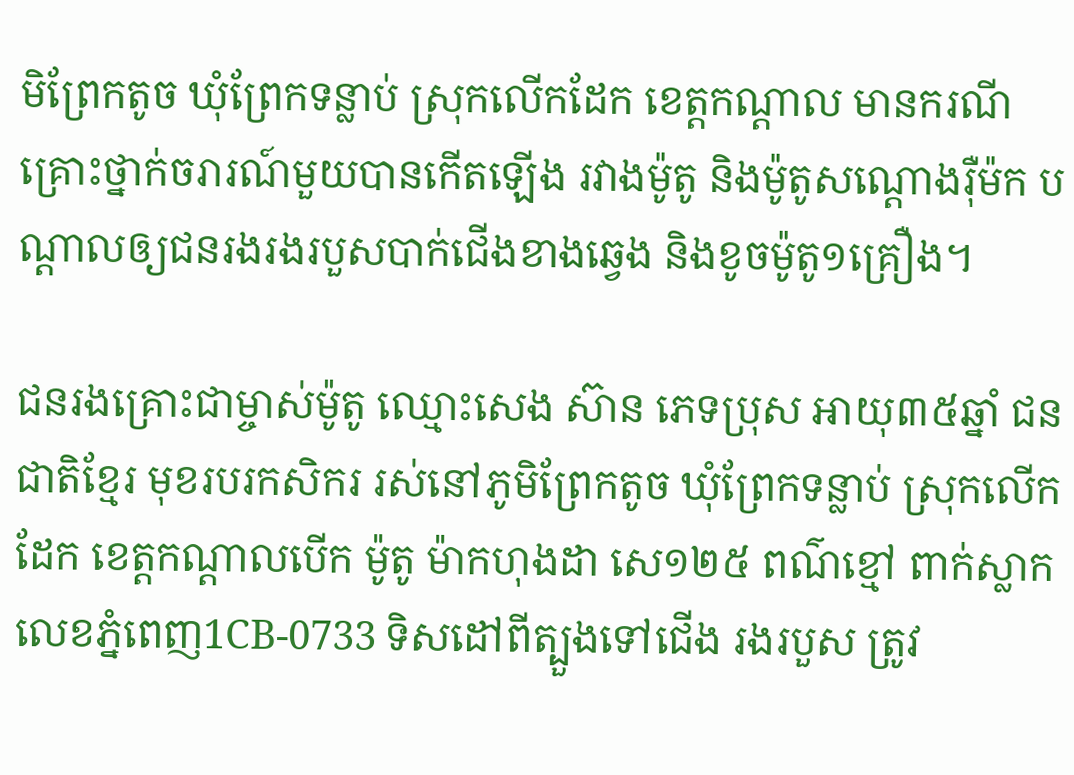មិព្រែកតូច ឃុំព្រែកទន្លាប់ ស្រុកលើកដែក ខេត្តកណ្តាល មានករណីគ្រោះថ្នាក់ចរារណ៍មួយបានកើតឡើង រវាងម៉ូតូ និងម៉ូតូសណ្ដោងរ៉ឺម៉ក បណ្ដាលឲ្យជនរងរងរបួសបាក់ជើងខាងឆ្វេង និងខូចម៉ូតូ១គ្រឿង។

ជនរងគ្រោះជាម្ចាស់ម៉ូតូ ឈ្មោះសេង ស៊ាន ភេទប្រុស អាយុ៣៥ឆ្នាំ ជនជាតិខ្មែរ មុខរបរកសិករ រស់នៅភូមិព្រែកតូច ឃុំព្រែកទន្លាប់ ស្រុកលើកដែក ខេត្តកណ្ដាលបើក ម៉ូតូ ម៉ាកហុងដា សេ១២៥ ពណ៌ខ្មៅ ពាក់ស្លាកលេខភ្នំពេញ1CB-0733 ទិសដៅពីត្បួងទៅជើង រងរបួស ត្រូវ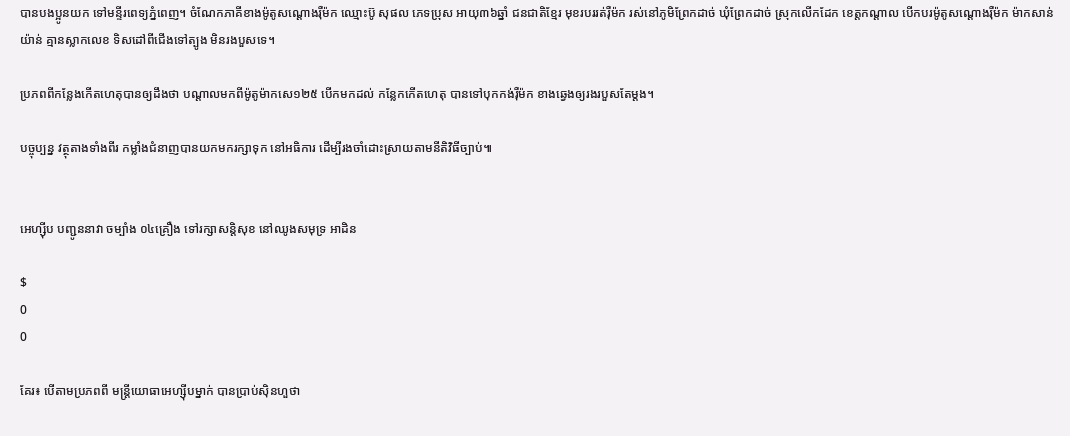បានបងប្អូនយក ទៅមន្ទីរពេទ្យភ្នំពេញ។ ចំណែកភាគីខាងម៉ូតូសណ្ដោងរ៉ឺម៉ក ឈ្មោះប៊ូ សុផល ភេទប្រុស អាយុ៣៦ឆ្នាំ ជនជាតិខ្មែរ មុខរបររត់រ៉ឺម៉ក រស់នៅភូមិព្រែកដាច់ ឃុំព្រែកដាច់ ស្រុកលើកដែក ខេត្តកណ្ដាល បើកបរម៉ូតូសណ្ដោងរ៉ឺម៉ក ម៉ាកសាន់យ៉ាន់ គ្មានស្លាកលេខ ទិសដៅពីជើងទៅត្បូង មិនរងបួសទេ។

ប្រភពពីកន្លែងកើតហេតុបានឲ្យដឹងថា បណ្ដាលមកពីម៉ូតូម៉ាកសេ១២៥ បើកមកដល់ កន្លែកកើតហេតុ បានទៅបុកកង់រ៉ឺម៉ក ខាងឆ្វេងឲ្យរងរបួសតែម្ដង។

បច្ចុប្បន្ន វត្ថុតាងទាំងពីរ កម្លាំងជំនាញបានយកមករក្សាទុក នៅអធិការ ដើម្បីរងចាំដោះស្រាយតាមនីតិវិធីច្បាប់៕


អេហ្ស៊ីប បញ្ជូននាវា ចម្បំាង ០៤គ្រឿង ទៅរក្សាសន្តិសុខ នៅឈូងសមុទ្រ អាដិន

$
0
0

គែរ៖ បើតាមប្រភពពី មន្រ្តីយោធាអេហ្ស៊ីបម្នាក់ បានប្រាប់ស៊ិនហួថា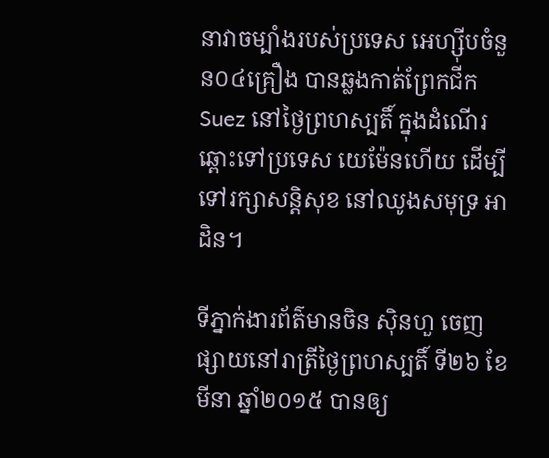នាវាចម្បំាងរបស់ប្រទេស អេហ្ស៊ីបចំនួន០៤គ្រឿង បានឆ្លងកាត់ព្រែកជីក Suez នៅថ្ងៃព្រហស្បតិ៍ ក្នុងដំណើរឆ្ពោះទៅប្រទេស យេម៉ែនហើយ ដើម្បីទៅរក្សាសន្តិសុខ នៅឈូងសមុទ្រ អាដិន។

ទីភ្នាក់ងារព័ត៌មានចិន ស៊ិនហួ ចេញផ្សាយនៅរាត្រីថ្ងៃព្រហស្បតិ៍ ទី២៦ ខែមីនា ឆ្នាំ២០១៥ បានឲ្យ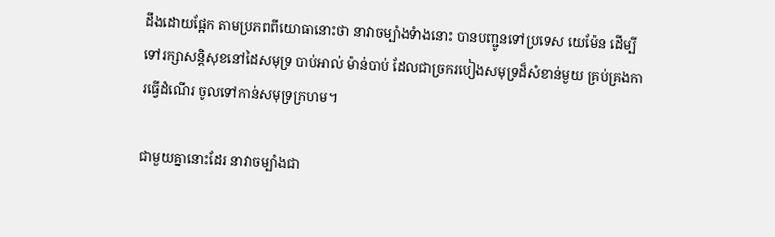ដឹងដោយផ្អែក តាមប្រភពពីយោធានោះថា នាវាចម្បំាងទំាងនោះ បានបញ្ជូនទៅប្រទេស យេម៉ែន ដើម្បីទៅរក្សាសន្តិសុខនៅដៃសមុទ្រ បាប់អាល់ ម៉ាន់បាប់ ដែលជាច្រករបៀងសមុទ្រដ៏សំខាន់មួយ គ្រប់គ្រងការធ្វើដំណើរ ចូលទៅកាន់សមុទ្រក្រហម។

ជាមួយគ្នានោះដែរ នាវាចម្បំាងជា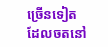ច្រើនទៀត ដែលចតនៅ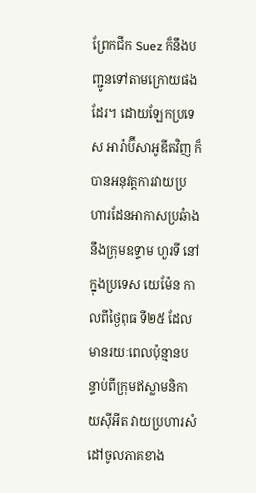ព្រែកជីក Suez ក៏នឹងបញ្ជូនទៅតាមក្រោយផងដែរ។ ដោយឡែកប្រទេស អារ៉ាប៊ីសាអូឌីតវិញ ក៏បានអនុវត្តការវាយប្រហារដែនអាកាសប្រឆំាងនឹងក្រុមឧទ្ទាម ហួរទី នៅក្នុងប្រទេស យេម៉ែន កាលពីថ្ងៃពុធ ទី២៥ ដែលមានរយៈពេលប៉ុន្មានបន្ទាប់ពីក្រុមឥស្លាមនិកាយស៊ីអីត វាយប្រហារសំដៅចូលភាគខាង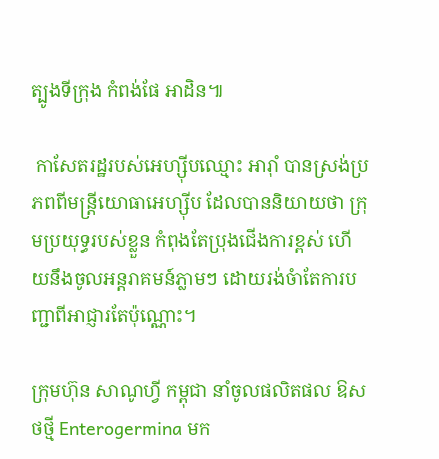ត្បូងទីក្រុង កំពង់ផែ អាដិន៕

 កាសែតរដ្ឋរបស់អេហ្ស៊ីបឈ្មោះ អារ៉ាំ បានស្រង់ប្រភពពីមន្រ្តីយោធាអេហ្ស៊ីប ដែលបាននិយាយថា ក្រុមប្រយុទ្ធរបស់ខ្លួន កំពុងតែប្រុងជើងការខ្ពស់ ហើយនឹងចូលអន្តរាគមន៍ភ្លាមៗ ដោយរង់ចំាតែការបញ្ជាពីអាជ្ញារតែប៉ុណ្ណោះ។

ក្រុមហ៊ុន សាណូហី្វ កម្ពុជា នាំចូលផលិតផល ឱសថថ្មី Enterogermina មក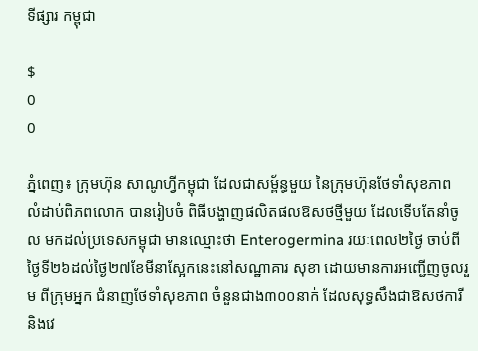ទីផ្សារ កម្ពុជា

$
0
0

ភ្នំពេញ៖ ក្រុមហ៊ុន សាណូហ្វីកម្ពុជា ដែលជាសម្ព័ន្ធមួយ នៃក្រុមហ៊ុនថែទាំសុខភាព លំដាប់ពិភពលោក បានរៀបចំ ពិធីបង្ហាញផលិតផលឱសថថ្មីមួយ ដែលទើបតែនាំចូល មកដល់ប្រទេសកម្ពុជា មានឈ្មោះថា Enterogermina រយៈពេល២ថ្ងៃ ចាប់ពីថ្ងៃទី២៦ដល់ថ្ងៃ២៧ខែមីនាស្អែកនេះនៅសណ្ឋាគារ សុខា ដោយមានការអញ្ជើញចូលរួម ពីក្រុមអ្នក ជំនាញថែទាំសុខភាព ចំនួនជាង៣០០នាក់ ដែលសុទ្ធសឹងជាឱសថការីនិងវេ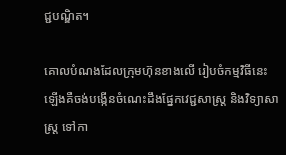ជ្ជបណ្ឌិត។

គោលបំណងដែលក្រុមហ៊ុនខាងលើ រៀបចំកម្មវិធីនេះឡើងគឺចង់បង្កើនចំណេះដឹងផ្នែកវេជ្ជសាស្រ្ត និងវិទ្យាសាស្រ្ត ទៅកា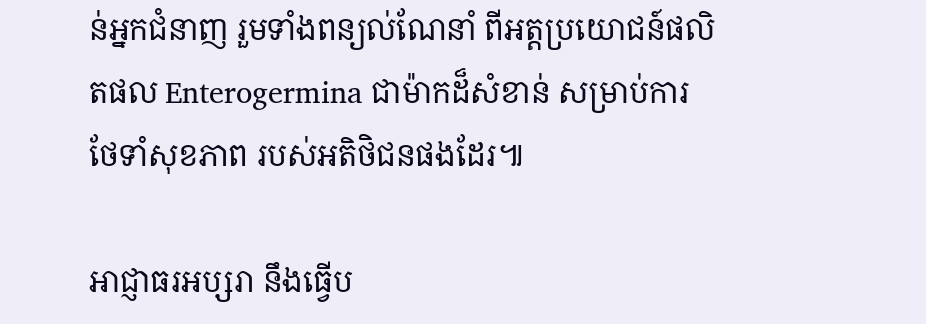ន់អ្នកជំនាញ រួមទាំងពន្យល់ណែនាំ ពីអត្តប្រយោជន៍ផលិតផល Enterogermina ជាម៉ាកដ៏សំខាន់ សម្រាប់ការថែទាំសុខភាព របស់អតិថិជនផងដែរ៕

អាជ្ញាធរអប្សរា នឹងធ្វើប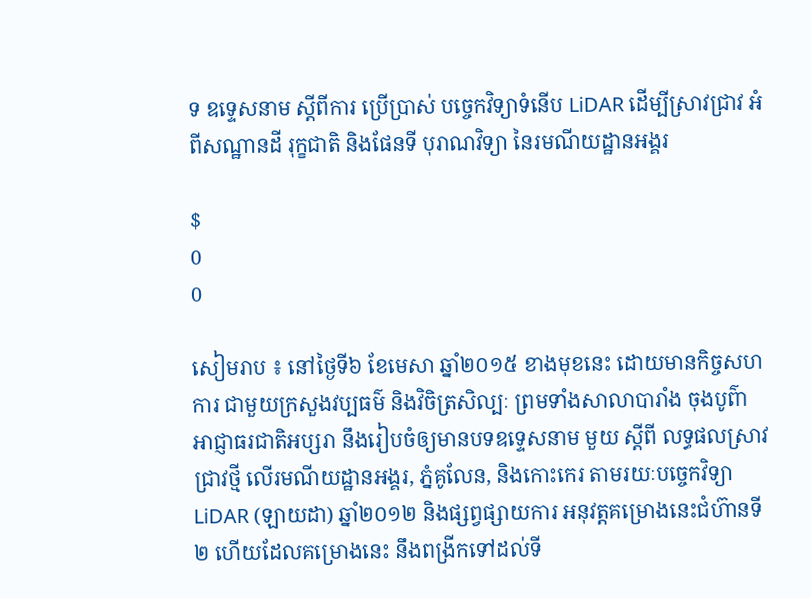ទ ឧទ្ទេសនាម ស្ដីពីការ ប្រើប្រាស់ បច្ចេកវិទ្យាទំនើប LiDAR ដើម្បីស្រាវជ្រាវ អំពីសណ្ឋានដី រុក្ខជាតិ និងផែនទី បុរាណវិទ្យា នៃរមណីយដ្ឋានអង្គរ

$
0
0

សៀមរាប ៖ នៅថ្ងៃទី៦ ខែមេសា ឆ្នាំ២០១៥ ខាងមុខនេះ ដោយមានកិច្ចសហការ ជាមួយក្រសួងវប្បធម៌ និងវិចិត្រសិល្បៈ ព្រមទាំងសាលាបារាំង ចុងបូព៌ា អាជ្ញាធរជាតិអប្សរា នឹងរៀបចំឲ្យមានបទឧទ្ទេសនាម មួយ ស្ដីពី លទ្ធផលស្រាវជ្រាវថ្មី លើរមណីយដ្ឋានអង្គរ, ភ្នំគូលែន, និងកោះកេរ តាមរយៈបច្ចេកវិទ្យា LiDAR (ឡាយដា) ឆ្នាំ២០១២ និងផ្សព្វផ្សាយការ អនុវត្តគម្រោងនេះជំហ៊ានទី២ ហើយដែលគម្រោងនេះ នឹងពង្រីកទៅដល់ទី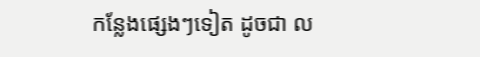កន្លែងផ្សេងៗទៀត ដូចជា ល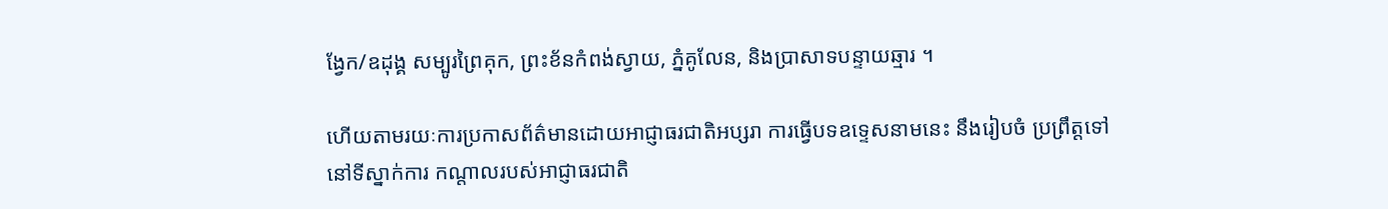ង្វែក/ឧដុង្គ សម្បូរព្រៃគុក, ព្រះខ័នកំពង់ស្វាយ, ភ្នំគូលែន, និងប្រាសាទបន្ទាយឆ្មារ ។

ហើយតាមរយៈការប្រកាសព័ត៌មានដោយអាជ្ញាធរជាតិអប្សរា ការធ្វើបទឧទ្ទេសនាមនេះ នឹងរៀបចំ ប្រព្រឹត្តទៅនៅទីស្នាក់ការ កណ្ដាលរបស់អាជ្ញាធរជាតិ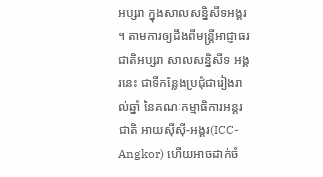អប្សរា ក្នុងសាលសន្និសីទអង្គរ ។ តាមការឲ្យដឹងពីមន្ត្រីអាជ្ញាធរជាតិអប្សរា សាលសន្និសីទ អង្គរនេះ ជាទីកន្លែងប្រជុំជារៀងរាល់ឆ្នាំ នៃគណៈកម្មាធិការអន្តរជាតិ អាយស៊ីស៊ី-អង្គរ(ICC-Angkor) ហើយអាចដាក់ចំ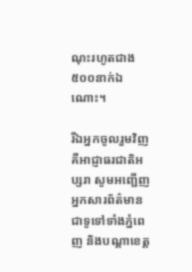ណុះរហូតជាង ៥០០នាក់ឯណោះ។

រីឯអ្នកចូលរួមវិញ គឺអាជ្ញាធរជាតិអប្សរា សូមអញ្ជើញអ្នកសារព័ត៌មានជាទូទៅទាំងភ្នំពេញ និងបណ្ដាខេត្ត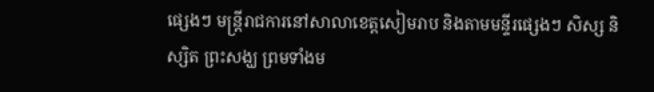ផ្សេងៗ មន្ត្រីរាជការនៅសាលាខេត្តសៀមរាប និងតាមមន្ទីរផ្សេងៗ សិស្ស និស្សិត ព្រះសង្ឃ ព្រមទាំងម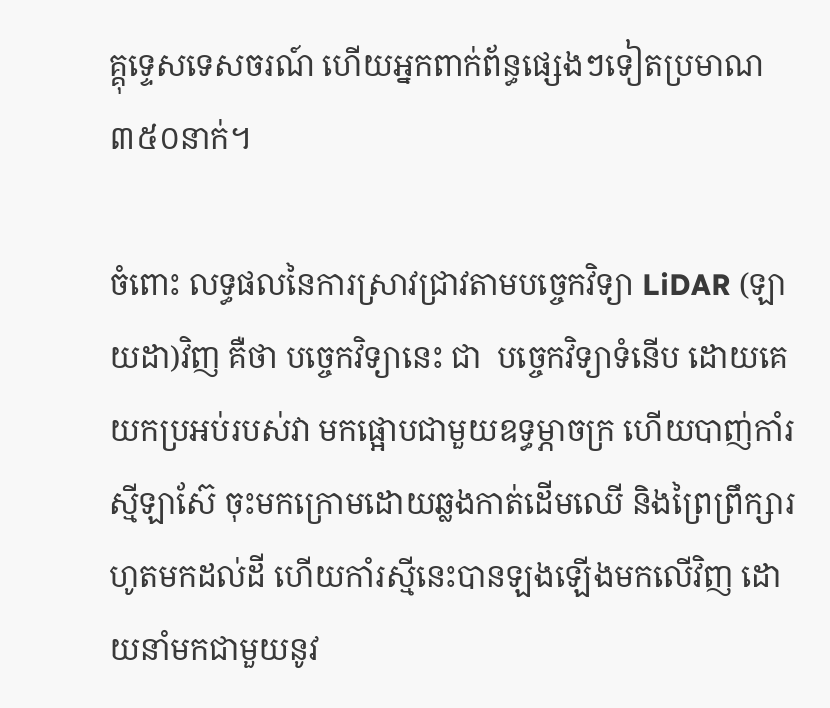គ្គុទ្ទេសទេសចរណ៍ ហើយអ្នកពាក់ព័ន្ធផ្សេងៗទៀតប្រមាណ ៣៥០នាក់។

ចំពោះ លទ្ធផលនៃការស្រាវជ្រាវតាមបច្ចេកវិទ្យា LiDAR (ឡាយដា)វិញ គឺថា បច្ចេកវិទ្យានេះ ជា  បច្ចេកវិទ្យាទំនើប ដោយគេយកប្រអប់របស់វា មកផ្អោបជាមួយឧទ្ធម្ភាចក្រ ហើយបាញ់កាំរស្មីឡាស៊ែ ចុះមកក្រោមដោយឆ្លងកាត់ដើមឈើ និងព្រៃព្រឹក្សារហូតមកដល់ដី ហើយកាំរស្មីនេះបានឡងឡើងមកលើវិញ ដោយនាំមកជាមួយនូវ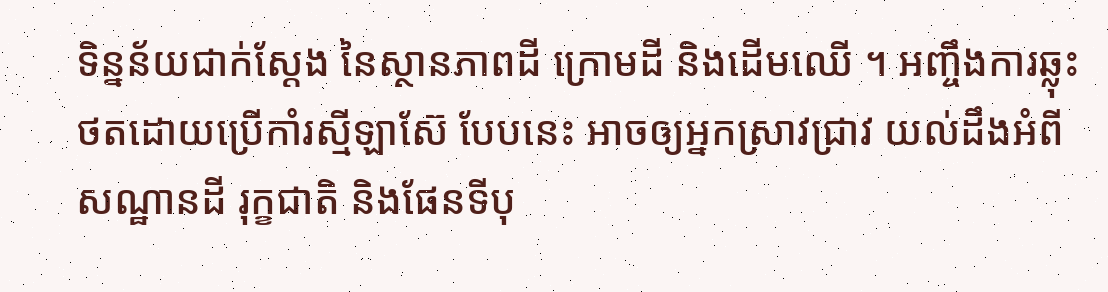ទិន្នន័យជាក់ស្ដែង នៃស្ថានភាពដី ក្រោមដី និងដើមឈើ ។ អញ្ចឹងការឆ្លុះថតដោយប្រើកាំរស្មីឡាស៊ែ បែបនេះ អាចឲ្យអ្នកស្រាវជ្រាវ យល់ដឹងអំពីសណ្ឋានដី រុក្ខជាតិ និងផែនទីបុ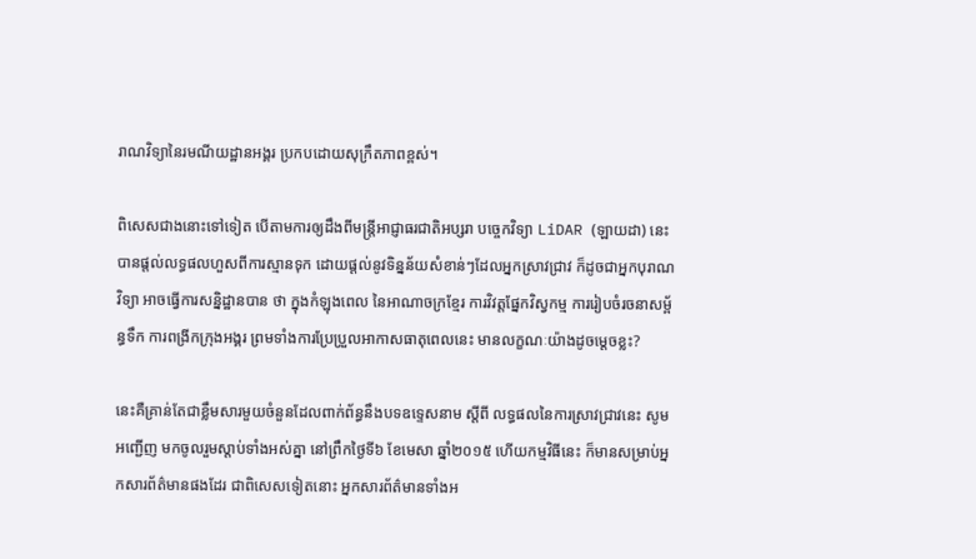រាណវិទ្យានៃរមណីយដ្ឋានអង្គរ ប្រកបដោយសុក្រឹតភាពខ្ពស់។

ពិសេសជាងនោះទៅទៀត បើតាមការឲ្យដឹងពីមន្ត្រីអាជ្ញាធរជាតិអប្សរា បច្ចេកវិទ្យា LiDAR (ឡាយដា) នេះ បានផ្ដល់លទ្ធផលហួសពីការស្មានទុក ដោយផ្ដល់នូវទិន្នន័យសំខាន់ៗដែលអ្នកស្រាវជ្រាវ ក៏ដូចជាអ្នកបុរាណវិទ្យា អាចធ្វើការសន្និដ្ឋានបាន ថា ក្នុងកំឡុងពេល នៃអាណាចក្រខ្មែរ ការវិវត្តផ្នែកវិស្វកម្ម ការរៀបចំរចនាសម្ព័ន្ធទឹក ការពង្រីកក្រុងអង្គរ ព្រមទាំងការប្រែប្រួលអាកាសធាតុពេលនេះ មានលក្ខណៈយ៉ាងដូចម្ដេចខ្លះ?

នេះគឺគ្រាន់តែជាខ្លឹមសារមួយចំនួនដែលពាក់ព័ន្ធនឹងបទឧទ្ទេសនាម ស្ដីពី លទ្ធផលនៃការស្រាវជ្រាវនេះ សូមអញ្ជើញ មកចូលរួមស្ដាប់ទាំងអស់គ្នា នៅព្រឹកថ្ងៃទី៦ ខែមេសា ឆ្នាំ២០១៥ ហើយកម្មវិធីនេះ ក៏មានសម្រាប់អ្នកសារព័ត៌មានផងដែរ ជាពិសេសទៀតនោះ អ្នកសារព័ត៌មានទាំងអ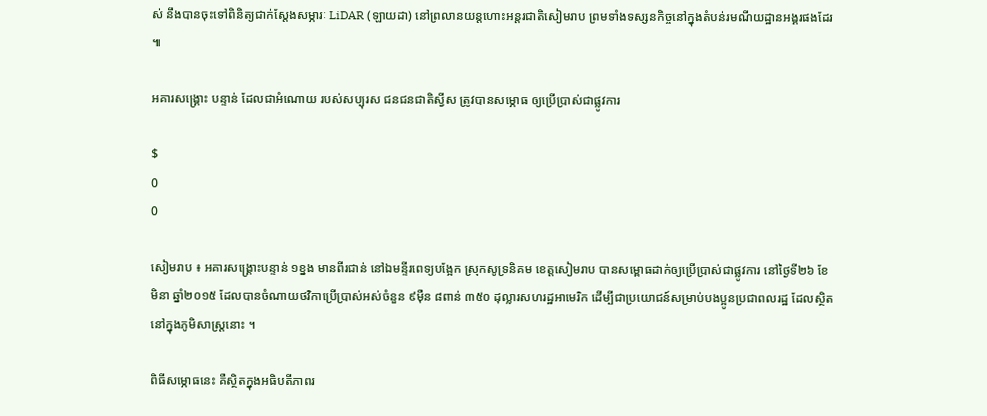ស់ នឹងបានចុះទៅពិនិត្យជាក់ស្ដែងសម្ភារៈ LiDAR (ឡាយដា) នៅព្រលានយន្តហោះអន្តរជាតិសៀមរាប ព្រមទាំងទស្សនកិច្ចនៅក្នុងតំបន់រមណីយដ្ឋានអង្គរផងដែរ ៕

អគារសង្គ្រោះ បន្ទាន់ ដែលជាអំណោយ របស់សប្បុរស ជនជនជាតិស្វីស ត្រូវបានសម្ភោធ ឲ្យប្រើប្រាស់ជាផ្លូវការ

$
0
0

សៀមរាប ៖ អគារសង្គ្រោះបន្ទាន់ ១ខ្នង មានពីរជាន់ នៅឯមន្ទីរពេទ្យបង្អែក ស្រុកសូទ្រនិគម ខេត្តសៀមរាប បានសម្ពោធដាក់ឲ្យប្រើប្រាស់ជាផ្លូវការ នៅថ្ងៃទី២៦ ខែមិនា ឆ្នាំ២០១៥ ដែលបានចំណាយថវិកាប្រើប្រាស់អស់ចំនួន ៩ម៉ឺន ៨ពាន់ ៣៥០ ដុល្លារសហរដ្ឋអាមេរិក ដើម្បីជាប្រយោជន៍សម្រាប់បងប្អូនប្រជាពលរដ្ឋ ដែលស្ថិតនៅក្នុងភូមិសាស្ត្រនោះ ។

ពិធីសម្ភោធនេះ គឺស្ថិតក្នុងអធិបតីភាពរ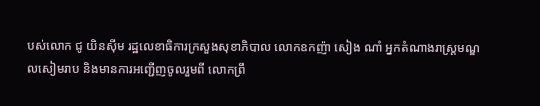បស់លោក ជូ យិនស៊ីម រដ្ឋលេខាធិការក្រសួងសុខាភិបាល លោកឧកញ៉ា សៀង ណាំ អ្នកតំណាងរាស្ដ្រមណ្ឌលសៀមរាប និងមានការអញ្ជើញចូលរួមពី លោកព្រឹ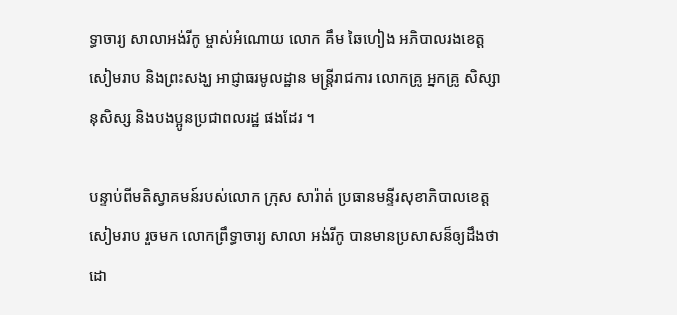ទ្ធាចារ្យ សាលាអង់រីកូ ម្ចាស់អំណោយ លោក គឹម ឆៃហៀង អភិបាលរងខេត្តសៀមរាប និងព្រះសង្ឃ អាជ្ញាធរមូលដ្ឋាន មន្ត្រីរាជការ លោកគ្រូ អ្នកគ្រូ សិស្សានុសិស្ស និងបងប្អូនប្រជាពលរដ្ឋ ផងដែរ ។

បន្ទាប់ពីមតិស្វាគមន៍របស់លោក ក្រុស សារ៉ាត់ ប្រធានមន្ទីរសុខាភិបាលខេត្តសៀមរាប រួចមក លោកព្រឹទ្ធាចារ្យ សាលា អង់រីកូ បានមានប្រសាសន៏ឲ្យដឹងថា ដោ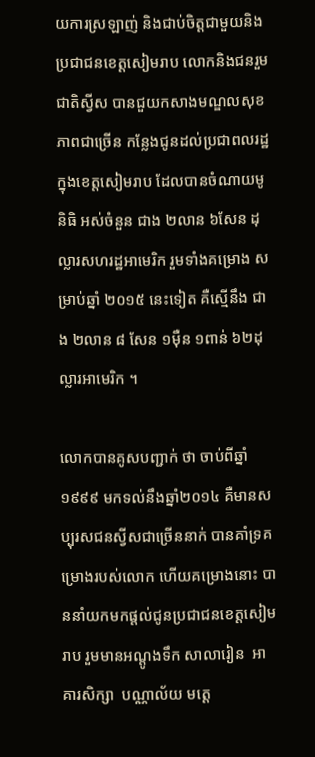យការស្រឡាញ់ និងជាប់ចិត្ដជាមួយនិងប្រជាជនខេត្ដសៀមរាប លោកនិងជនរួមជាតិស្វីស បានជួយកសាងមណ្ឌលសុខភាពជាច្រើន កន្លែងជូនដល់ប្រជាពលរដ្ឋក្នុងខេត្តសៀមរាប ដែលបានចំណាយមូនិធិ អស់ចំនួន ជាង ២លាន ៦សែន ដុល្លារសហរដ្ឋអាមេរិក រួមទាំងគម្រោង សម្រាប់ឆ្នាំ ២០១៥ នេះទៀត គឺស្មើនឹង ជាង ២លាន ៨ សែន ១ម៉ឺន ១ពាន់ ៦២ដុល្លារអាមេរិក ។

លោកបានគូសបញ្ជាក់ ថា ចាប់ពីឆ្នាំ១៩៩៩ មកទល់នឹងឆ្នាំ២០១៤ គឺមានសប្បុរសជនស្វីសជាច្រើននាក់ បានគាំទ្រគម្រោងរបស់លោក ហើយគម្រោងនោះ បាននាំយកមកផ្តល់ជូនប្រជាជនខេត្តសៀមរាប រួមមានអណ្តូងទឹក សាលារៀន  អាគារសិក្សា  បណ្ណាល័យ មត្តេ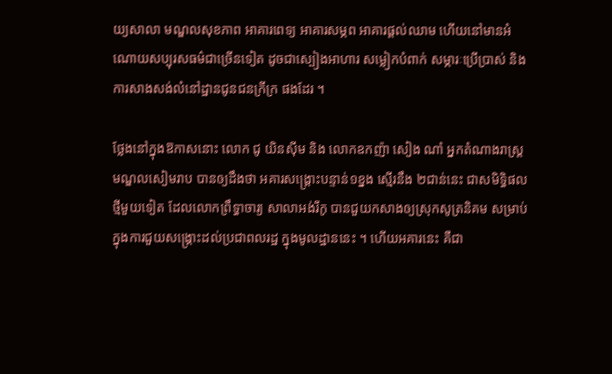យ្យសាលា មណ្ឌលសុខភាព អាគារពេទ្យ អាគារសម្ភព អាគារផ្តល់ឈាម ហើយនៅមានអំណោយសប្បុរសធម៌ជាច្រើនទៀត ដូចជាស្បៀងអាហារ សម្លៀកបំពាក់ សម្ភារៈប្រើប្រាស់ និងការសាងសង់លំនៅដ្ឋានជូនជនក្រីក្រ ផងដែរ ។

ថ្លែងនៅក្នុងឱកាសនោះ លោក ជូ យិនស៊ីម និង លោកឧកញ៉ា សៀង ណាំ អ្នកតំណាងរាស្ដ្រមណ្ឌលសៀមរាប បានឲ្យដឹងថា អគារសង្គ្រោះបន្ទាន់១ខ្នង ស្មើរនឹង ២ជាន់នេះ ជាសមិទ្ធិផលថ្មីមួយទៀត ដែលលោកព្រឹទ្ធាចារ្យ សាលាអង់រីកូ បានជួយកសាងឲ្យស្រុកសូត្រនិគម សម្រាប់ ក្នុងការជួយសង្គ្រោះដល់ប្រជាពលរដ្ឋ ក្នុងមូលដ្ឋាននេះ ។ ហើយអគារនេះ គឺជា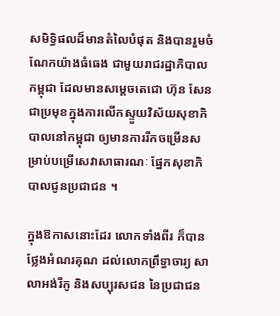សមិទ្ធិផលដ៏មានតំលៃបំផុត និងបានរួមចំណែកយ៉ាងធំធេង ជាមួយរាជរដ្ឋាភិបាលកម្ពុជា ដែលមានសម្ដេចតេជោ ហ៊ុន សែន ជាប្រមុខក្នុងការលើកស្ទួយវិស័យសុខាភិបាលនៅកម្ពុជា ឲ្យមានការរីកចម្រើនសម្រាប់បម្រើសេវាសាធារណៈ ផ្នែកសុខាភិបាលជូនប្រជាជន ។

ក្នុងឱកាសនោះដែរ លោកទាំងពីរ ក៏បានថ្លែងអំណរគុណ ដល់លោកព្រឹទ្ធាចារ្យ សាលាអង់រីកូ និងសប្បុរសជន នៃប្រជាជន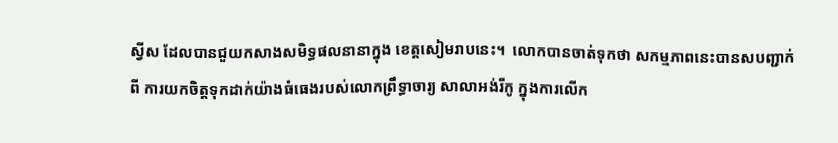ស្វីស ដែលបានជួយកសាងសមិទ្ធផលនានាក្នុង ខេត្ដសៀមរាបនេះ។  លោកបានចាត់ទុកថា សកម្មភាពនេះបានសបញ្ជាក់ពី ការយកចិត្ដទុកដាក់យ៉ាងធំធេងរបស់លោកព្រឹទ្ធាចារ្យ សាលាអង់រីកូ ក្នុងការលើក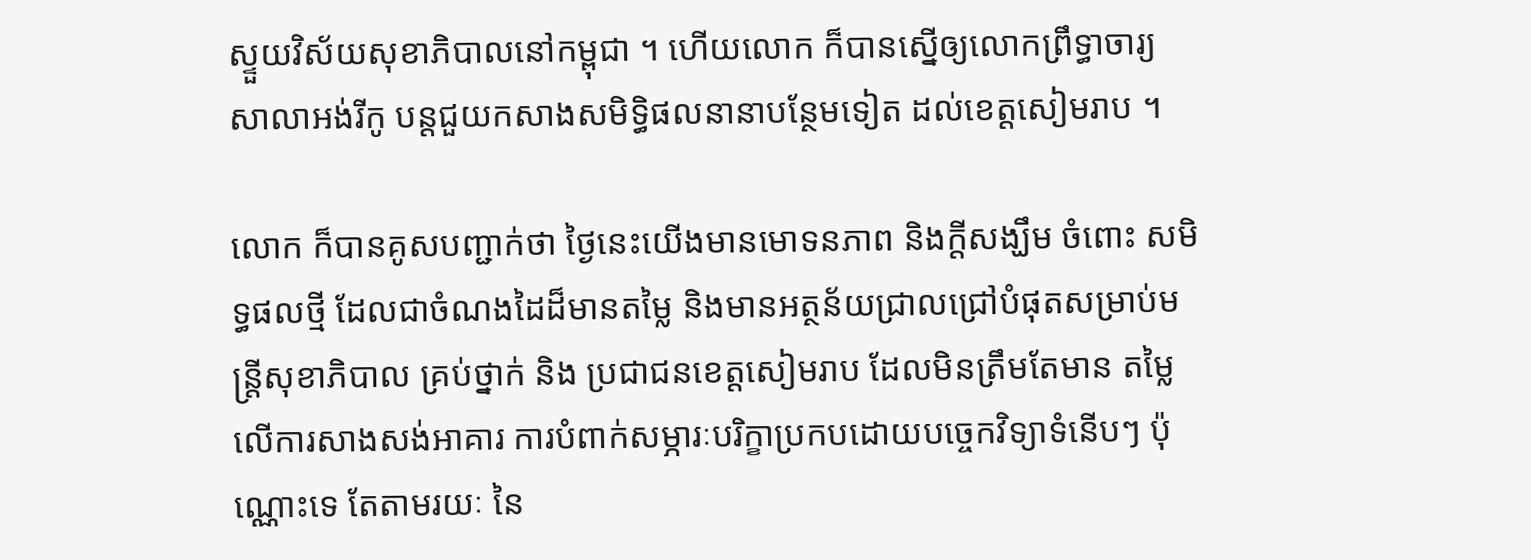ស្ទួយវិស័យសុខាភិបាលនៅកម្ពុជា ។ ហើយលោក ក៏បានស្នើឲ្យលោកព្រឹទ្ធាចារ្យ សាលាអង់រីកូ បន្ដជួយកសាងសមិទ្ធិផលនានាបន្ថែមទៀត ដល់ខេត្តសៀមរាប ។

លោក ក៏បានគូសបញ្ជាក់ថា ថ្ងៃនេះយើងមានមោទនភាព និងក្តីសង្ឃឹម ចំពោះ សមិទ្ធផលថ្មី ដែលជាចំណងដៃដ៏មានតម្លៃ និងមានអត្ថន័យជ្រាលជ្រៅបំផុតសម្រាប់មន្រ្តីសុខាភិបាល គ្រប់ថ្នាក់ និង ប្រជាជនខេត្តសៀមរាប ដែលមិនត្រឹមតែមាន តម្លៃលើការសាងសង់អាគារ ការបំពាក់សម្ភារៈបរិក្ខាប្រកបដោយបច្ចេកវិទ្យាទំនើបៗ ប៉ុណ្ណោះទេ តែតាមរយៈ នៃ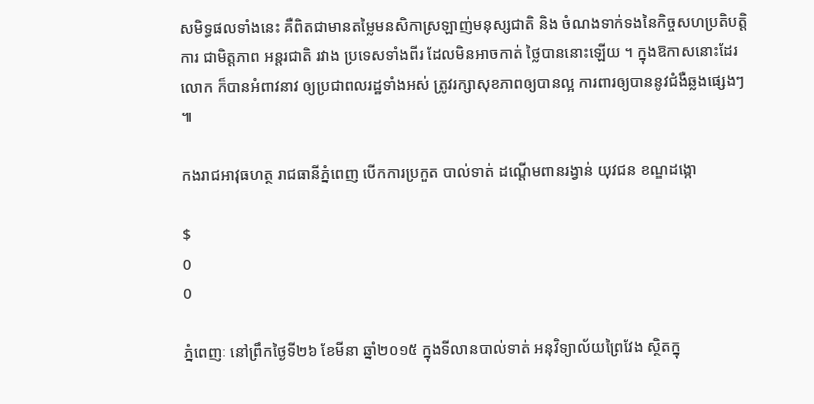សមិទ្ធផលទាំងនេះ គឺពិតជាមានតម្លៃមនសិកាស្រឡាញ់មនុស្សជាតិ និង ចំណងទាក់ទងនៃកិច្ចសហប្រតិបត្តិការ ជាមិត្តភាព អន្តរជាតិ រវាង ប្រទេសទាំងពីរ ដែលមិនអាចកាត់ ថ្លៃបាននោះឡើយ ។ ក្នុងឱកាសនោះដែរ លោក ក៏បានអំពាវនាវ ឲ្យប្រជាពលរដ្ឋទាំងអស់ ត្រូវរក្សាសុខភាពឲ្យបានល្អ ការពារឲ្យបាននូវជំងឺឆ្លងផ្សេងៗ ៕

កងរាជអាវុធហត្ថ រាជធានីភ្នំពេញ បេីកការប្រកួត បាល់ទាត់ ដណ្តើមពានរង្វាន់ យុវជន ខណ្ឌដង្កោ

$
0
0

ភ្នំពេញៈ នៅព្រឹកថ្ងៃទី២៦ ខែមីនា ឆ្នាំ២០១៥ ក្នុងទីលានបាល់ទាត់ អនុវិទ្យាល័យព្រៃវែង ស្ថិតក្នុ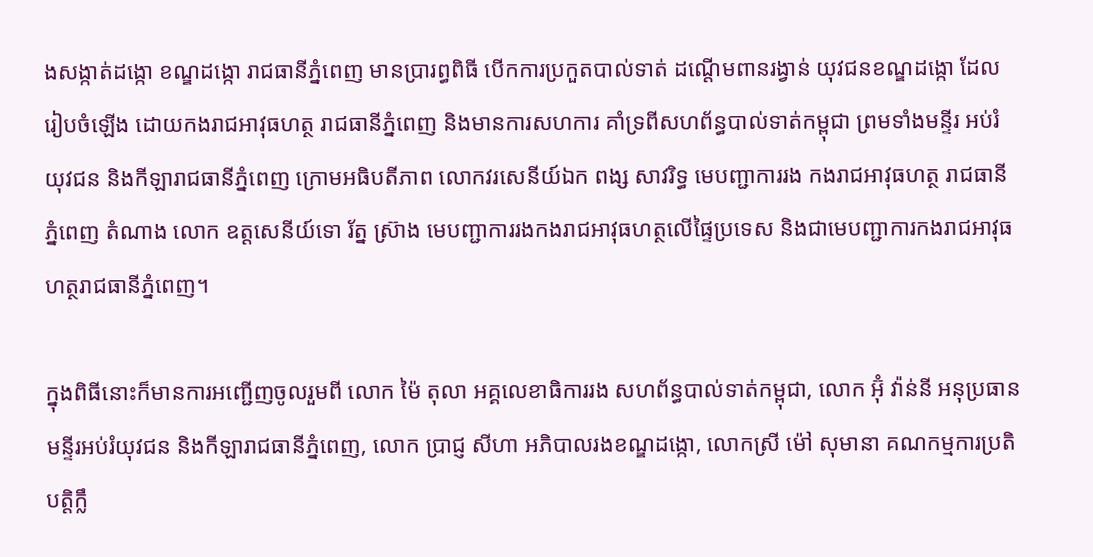ងសង្កាត់ដង្កោ ខណ្ឌដង្កោ រាជធានីភ្នំពេញ មានប្រារព្ធពិធី បើកការប្រកួតបាល់ទាត់ ដណ្តើមពានរង្វាន់ យុវជនខណ្ឌដង្កោ ដែលរៀបចំឡើង ដោយកងរាជអាវុធហត្ថ រាជធានីភ្នំពេញ និងមានការសហការ គាំទ្រពីសហព័ន្ធបាល់ទាត់កម្ពុជា ព្រមទាំងមន្ទីរ អប់រំយុវជន និងកីឡារាជធានីភ្នំពេញ ក្រោមអធិបតីភាព លោកវរសេនីយ៍ឯក ពង្ស សាវរិទ្ធ មេបញ្ជាការរង កងរាជអាវុធហត្ថ រាជធានី ភ្នំពេញ តំណាង លោក ឧត្តសេនីយ៍ទោ រ័ត្ន ស្រ៊ាង មេបញ្ជាការរងកងរាជអាវុធហត្ថលើផ្ទៃប្រទេស និងជាមេបញ្ជាការកងរាជអាវុធហត្ថរាជធានីភ្នំពេញ។

ក្នុងពិធីនោះក៏មានការអញ្ជើញចូលរួមពី លោក ម៉ៃ តុលា អគ្គលេខាធិការរង សហព័ន្ធបាល់ទាត់កម្ពុជា, លោក អ៊ុំ វ៉ាន់នី អនុប្រធានមន្ទីរអប់រំយុវជន និងកីឡារាជធានីភ្នំពេញ, លោក ប្រាជ្ញ សីហា អភិបាលរងខណ្ឌដង្កោ, លោកស្រី ម៉ៅ សុមានា គណកម្មការប្រតិបត្តិក្លឹ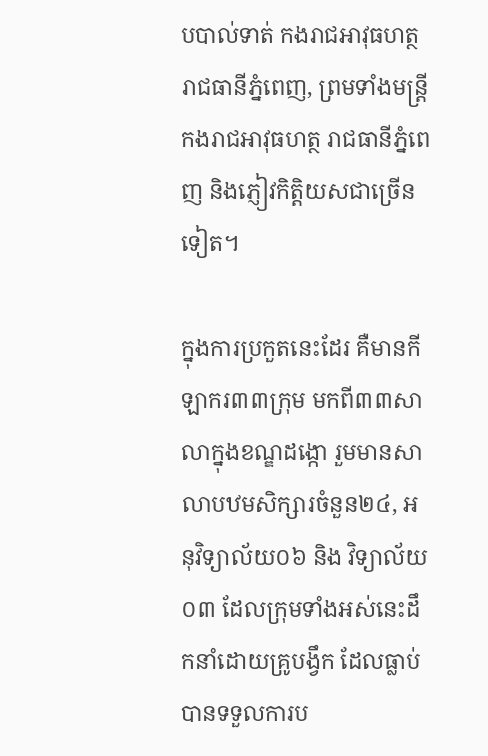បបាល់ទាត់ កងរាជអាវុធហត្ថរាជធានីភ្នំពេញ, ព្រមទាំងមន្ត្រីកងរាជអាវុធហត្ថ រាជធានីភ្នំពេញ និងភ្ញៀវកិត្តិយសជាច្រើនទៀត។

ក្នុងការប្រកួតនេះដែរ គឺមានកីឡាករ៣៣ក្រុម មកពី៣៣សាលាក្នុងខណ្ឌដង្កោ រួមមានសាលាបឋមសិក្សារចំនួន២៤, អនុវិទ្យាល័យ០៦ និង វិទ្យាល័យ០៣ ដែលក្រុមទាំងអស់នេះដឹកនាំដោយគ្រូបង្វឹក ដែលធ្លាប់បានទទួលការប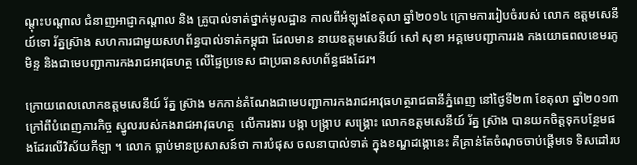ណ្តុះបណ្តាល ជំនាញអាជ្ញាកណ្តាល និង គ្រូបាល់ទាត់ថ្នាក់មូលដ្ឋាន កាលពីអំឡុងខែតុលា ឆ្នាំ២០១៤ ក្រោមការរៀបចំរបស់ លោក ឧត្តមសេនីយ៍ទោ រ័ត្នស្រ៊ាង សហការជាមួយសហព័ន្ធបាល់ទាត់កម្ពុជា ដែលមាន នាយឧត្តមសេនីយ៍ សៅ សុខា អគ្គមេបញ្ជាការរង កងយោធពលខេមរភូមិន្ទ និងជាមេបញ្ជាការកងរាជអាវុធហត្ថ លើផ្ទៃប្រទេស ជាប្រធានសហព័ន្ធផងដែរ។

ក្រោយពេលលោកឧត្តមសេនីយ៍ រ័ត្ន ស្រ៊ាង មកកាន់តំណែងជាមេបញ្ជាការកងរាជអាវុធហត្ថរាជធានីភ្នំពេញ នៅថ្ងៃទី២៣ ខែតុលា ឆ្នាំ២០១៣ ក្រៅពីបំពេញភារកិច្ច ស្នូលរបស់កងរាជអាវុធហត្ថ  លើការងារ បង្កា បង្ក្រាប សង្គ្រោះ លោកឧត្តមសេនីយ៍ រ័ត្ន ស្រ៊ាង បានយកចិត្តទុកបន្ថែមផងដែរលើវិស័យកីឡា ។ លោក ធ្លាប់មានប្រសាសន៍ថា ការបំផុស ចលនាបាល់ទាត់ ក្នុងខណ្ឌដង្កោនេះ គឺគ្រាន់តែចំណុចចាប់ផ្តើមទេ ទិសដៅរប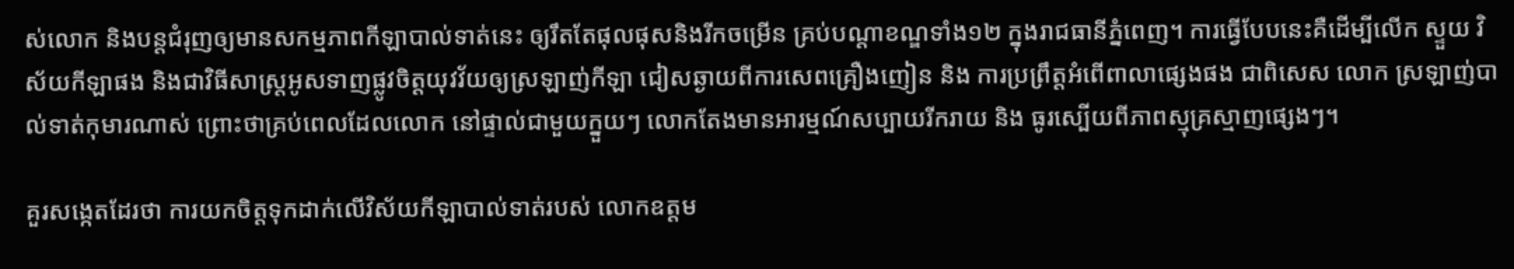ស់លោក និងបន្តជំរុញឲ្យមានសកម្មភាពកីឡាបាល់ទាត់នេះ ឲ្យរឹតតែផុលផុសនិងរីកចម្រើន គ្រប់បណ្តាខណ្ឌទាំង១២ ក្នុងរាជធានីភ្នំពេញ។ ការធ្វើបែបនេះគឺដើម្បីលើក ស្ទួយ វិស័យកីឡាផង និងជាវិធីសាស្ត្រអូសទាញផ្លូវចិត្តយុវវ័យឲ្យស្រឡាញ់កីឡា ជៀសឆ្ងាយពីការសេពគ្រឿងញៀន និង ការប្រព្រឹត្តអំពើពាលាផ្សេងផង ជាពិសេស លោក ស្រឡាញ់បាល់ទាត់កុមារណាស់ ព្រោះថាគ្រប់ពេលដែលលោក នៅផ្ទាល់ជាមួយក្នួយៗ លោកតែងមានអារម្មណ៍សប្បាយរីករាយ និង ធូរស្បើយពីភាពស្មុគ្រស្មាញផ្សេងៗ។

គួរសង្កេតដែរថា ការយកចិត្តទុកដាក់លើវិស័យកីឡាបាល់ទាត់របស់ លោកឧត្តម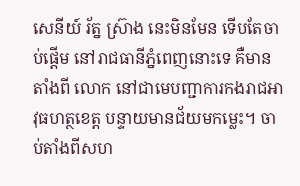សេនីយ៍ រ័ត្ន ស្រ៊ាង នេះមិនមែន ទើបតែចាប់ផ្តើម នៅរាជធានីភ្នំពេញនោះទេ គឺមានតាំងពី លោក នៅជាមេបញ្ជាការកងរាជអាវុធហត្ថខេត្ត បន្ទាយមានជ័យមកម្លេះ។ ចាប់តាំងពីសហ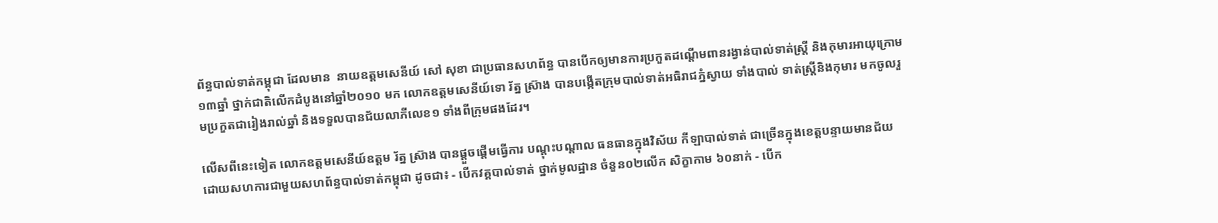ព័ន្ធបាល់ទាត់កម្ពុជា ដែលមាន  នាយឧត្តមសេនីយ៍ សៅ សុខា ជាប្រធានសហព័ន្ធ បានបើកឲ្យមានការប្រកួតដណ្តើមពានរង្វាន់បាល់ទាត់ស្ត្រី និងកុមារអាយុក្រោម១៣ឆ្នាំ ថ្នាក់ជាតិលើកដំបូងនៅឆ្នាំ២០១០ មក លោកឧត្តមសេនីយ៍ទោ រ័ត្ន ស្រ៊ាង បានបង្កើតក្រុមបាល់ទាត់អធិរាជភ្នំស្វាយ ទាំងបាល់ ទាត់ស្ត្រីនិងកុមារ មកចូលរួមប្រកួតជារៀងរាល់ឆ្នាំ និងទទួលបានជ័យលាភីលេខ១ ទាំងពីក្រុមផងដែរ។

លើសពីនេះទៀត លោកឧត្តមសេនីយ៍ឧត្តម រ័ត្ន ស្រ៊ាង បានផ្តួចផ្តើមធ្វើការ បណ្តុះបណ្តាល ធនធានក្នុងវិស័យ កីឡាបាល់ទាត់ ជាច្រើនក្នុងខេត្តបន្ទាយមានជ័យ ដោយសហការជាមួយសហព័ន្ធបាល់ទាត់កម្ពុជា ដូចជា៖ - បើកវគ្គបាល់ទាត់ ថ្នាក់មូលដ្ឋាន ចំនួន០២លើក សិក្ខាកាម ៦០នាក់ - បើក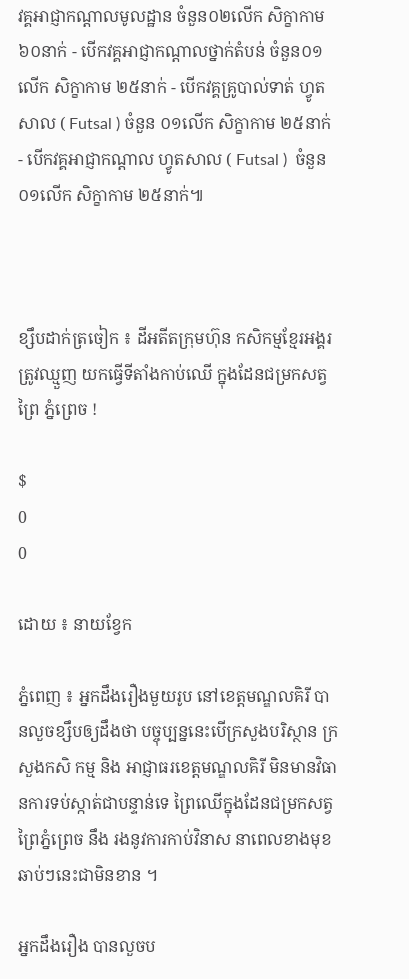វគ្គអាជ្ញាកណ្តាលមូលដ្ឋាន ចំនួន០២លើក សិក្ខាកាម ៦០នាក់ - បើកវគ្គអាជ្ញាកណ្តាលថ្នាក់តំបន់ ចំនួន០១លើក សិក្ខាកាម ២៥នាក់ - បើកវគ្គគ្រូបាល់ទាត់ ហ្វូតសាល ( Futsal ) ចំនួន ០១លើក សិក្ខាកាម ២៥នាក់ - បើកវគ្គអាជ្ញាកណ្តាល ហ្វូតសាល ( Futsal )  ចំនួន ០១លើក សិក្ខាកាម ២៥នាក់៕



ខ្សឹបដាក់ត្រចៀក ៖ ដីអតីតក្រុមហ៊ុន កសិកម្មខ្មែរអង្គរ ត្រូវឈ្មួញ យកធ្វើទីតាំងកាប់ឈើ ក្នុងដែនជម្រកសត្វព្រៃ ភ្នំព្រេច !

$
0
0

ដោយ ៖ នាយខ្វែក

ភ្នំពេញ ៖ អ្នកដឹងរឿងមួយរូប នៅខេត្តមណ្ឌលគិរី បានលួចខ្សឹបឲ្យដឹងថា បច្ចុប្បន្ននេះបើក្រសួងបរិស្ថាន ក្រសួងកសិ កម្ម និង អាជ្ញាធរខេត្តមណ្ឌលគិរី មិនមានវិធានការទប់ស្កាត់ជាបន្ទាន់ទេ ព្រៃឈើក្នុងដែនជម្រកសត្វព្រៃភ្នំព្រេច នឹង រងនូវការកាប់វិនាស នាពេលខាងមុខឆាប់ៗនេះជាមិនខាន ។

អ្នកដឹងរឿង បានលួចប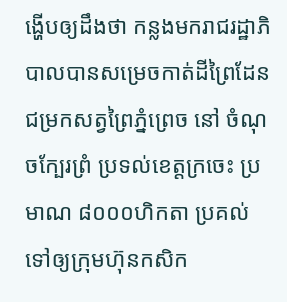ង្ហើបឲ្យដឹងថា កន្លងមករាជរដ្ឋាភិបាលបានសម្រេចកាត់ដីព្រៃដែនជម្រកសត្វព្រៃភ្នំព្រេច នៅ ចំណុចក្បែរព្រំ ប្រទល់ខេត្តក្រចេះ ប្រមាណ ៨០០០ហិកតា ប្រគល់ទៅឲ្យក្រុមហ៊ុនកសិក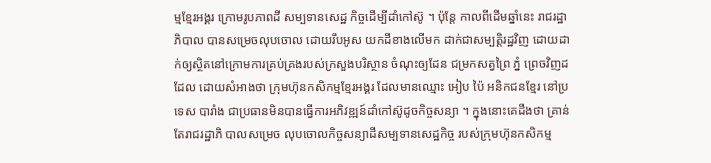ម្មខ្មែរអង្គរ ក្រោមរូបភាពដី សម្បទានសេដ្ឋ កិច្ចដើម្បីដាំកៅស៊ូ ។ ប៉ុន្តែ កាលពីដើមឆ្នាំនេះ រាជរដ្ឋាភិបាល បានសម្រេចលុបចោល ដោយរឹបអូស យកដីខាងលើមក ដាក់ជាសម្បត្តិរដ្ឋវិញ ដោយដាក់ឲ្យស្ថិតនៅក្រោមការគ្រប់គ្រងរបស់ក្រសួងបរិស្ថាន ចំណុះឲ្យដែន ជម្រកសត្វព្រៃ ភ្នំ ព្រេចវិញដដែល ដោយសំអាងថា ក្រុមហ៊ុនកសិកម្មខ្មែរអង្គរ ដែលមានឈ្មោះ អៀប ប៉ៃ អនិកជនខ្មែរ នៅប្រទេស បារាំង ជាប្រធានមិនបានធ្វើការអភិវឌ្ឍន៍ដាំកៅស៊ូដូចកិច្ចសន្យា ។ ក្នុងនោះគេដឹងថា គ្រាន់តែរាជរដ្ឋាភិ បាលសម្រេច លុបចោលកិច្ចសន្យាដីសម្បទានសេដ្ឋកិច្ច របស់ក្រុមហ៊ុនកសិកម្ម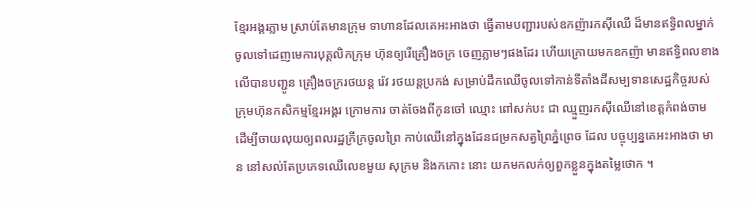ខ្មែរអង្គរភ្លាម ស្រាប់តែមានក្រុម ទាហានដែលគេអះអាងថា ធ្វើតាមបញ្ជារបស់ឧកញ៉ារកស៊ីឈើ ដ៏មានឥទ្ធិពលម្នាក់ ចូលទៅដេញមេការបុគ្គលិកក្រុម ហ៊ុនឲ្យរើគ្រឿងចក្រ ចេញភ្លាមៗផងដែរ ហើយក្រោយមកឧកញ៉ា មានឥទ្ធិពលខាងលើបានបញ្ជូន គ្រឿងចក្ររថយន្ត រ៉េវ រថយន្តប្រកង់ សម្រាប់ដឹកឈើចូលទៅកាន់ទីតាំងដីសម្បទានសេដ្ឋកិច្ចរបស់ក្រុមហ៊ុនកសិកម្មខ្មែរអង្គរ ក្រោមការ ចាត់ចែងពីកូនចៅ ឈ្មោះ ពៅសក់បះ ជា ឈ្មួញរកស៊ីឈើនៅខេត្តកំពង់ចាម ដើម្បីចាយលុយឲ្យពលរដ្ឋក្រីក្រចូលព្រៃ កាប់ឈើនៅក្នុងដែនជម្រកសត្វព្រៃភ្នំព្រេច ដែល បច្ចុប្បន្នគេអះអាងថា មាន នៅសល់តែប្រភេទឈើលេខមួយ សុក្រម និងកកោះ នោះ យកមកលក់ឲ្យពួកខ្លួនក្នុងតម្លៃថោក ។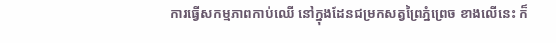ការធ្វើសកម្មភាពកាប់ឈើ នៅក្នុងដែនជម្រកសត្វព្រៃភ្នំព្រេច ខាងលើនេះ ក៏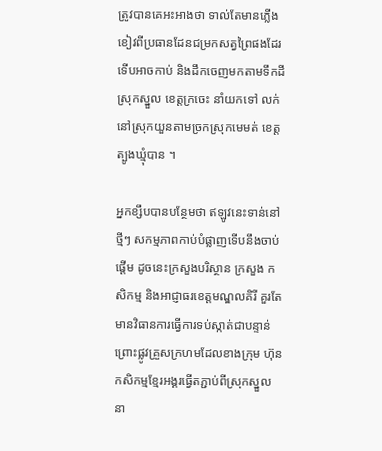ត្រូវបានគេអះអាងថា ទាល់តែមានភ្លើង ខៀវពីប្រធានដែនជម្រកសត្វព្រៃផងដែរ ទើបអាចកាប់ និងដឹកចេញមកតាមទឹកដីស្រុកស្នួល ខេត្តក្រចេះ នាំយកទៅ លក់នៅស្រុកយួនតាមច្រកស្រុកមេមត់ ខេត្តត្បូងឃ្មុំបាន ។

អ្នកខ្សឹបបានបន្ថែមថា ឥឡូវនេះទាន់នៅថ្មីៗ សកម្មភាពកាប់បំផ្លាញទើបនឹងចាប់ផ្តើម ដូចនេះក្រសួងបរិស្ថាន ក្រសួង កសិកម្ម និងអាជ្ញាធរខេត្តមណ្ឌលគិរី គួរតែមានវិធានការធ្វើការទប់ស្កាត់ជាបន្ទាន់ ព្រោះផ្លូវគ្រួសក្រហមដែលខាងក្រុម ហ៊ុនកសិកម្មខ្មែរអង្គរធ្វើតភ្ជាប់ពីស្រុកស្នួល នា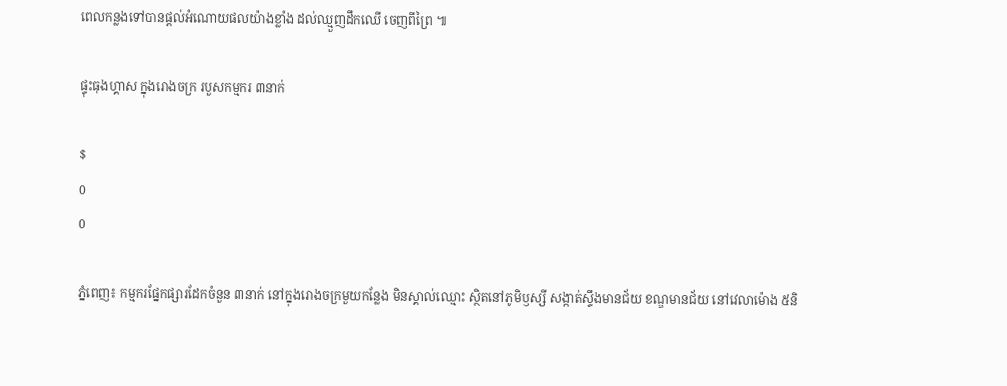ពេលកន្លងទៅបានផ្តល់អំណោយផលយ៉ាងខ្លាំង ដល់ឈ្មួញដឹកឈើ ចេញពីព្រៃ ៕

ផ្ទុះធុងហ្គាស ក្នុងរោងចក្រ របួសកម្មករ ៣នាក់

$
0
0

ភ្នំពេញ៖ កម្មករផ្នែកផ្សារដែកចំនួន ៣នាក់ នៅក្នុងរោងចក្រមួយកន្លែង មិនស្គាល់ឈ្មោះ ស្ថិតនៅភូមិឫស្សី សង្កាត់ស្ទឹងមានជ័យ ខណ្ឌមានជ័យ នៅវេលាម៉ោង ៥និ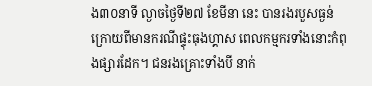ង៣០នាទី ល្ងាចថ្ងៃទី២៧ ខែមីនា នេះ បានរងរបួសធ្ងន់ ក្រោយពីមានករណីផ្ទុះធុងហ្គាស ពេលកម្មករទាំងនោះកំពុងផ្សារដែក។ ជនរងគ្រោះទាំងបី នាក់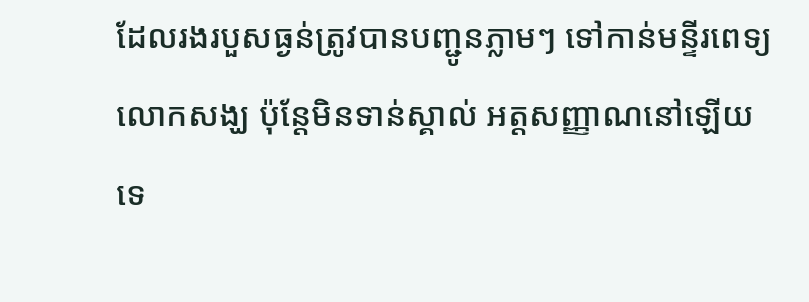ដែលរងរបួសធ្ងន់ត្រូវបានបញ្ជូនភ្លាមៗ ទៅកាន់មនី្ទរពេទ្យលោកសង្ឃ ប៉ុន្តែមិនទាន់ស្គាល់ អត្តសញ្ញាណនៅឡើយទេ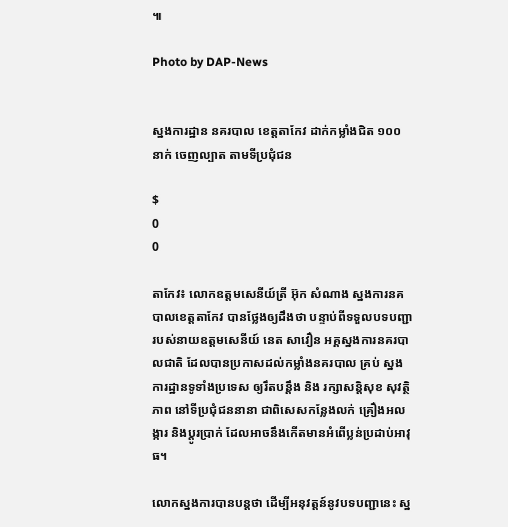៕

Photo by DAP-News


ស្នងការដ្ឋាន នគរបាល ខេត្តតាកែវ ដាក់កម្លាំងជិត ១០០នាក់ ចេញល្បាត តាមទីប្រជុំជន

$
0
0

តាកែវ៖ លោកឧត្តមសេនីយ៍ត្រី អ៊ុក សំណាង ស្នងការនគបាលខេត្តតាកែវ បានថ្លែងឲ្យដឹងថា បន្ទាប់ពីទទួលបទបញ្ជា របស់នាយឧត្តមសេនីយ៍ នេត សាវឿន អគ្គស្នងការនគរបាលជាតិ ដែលបានប្រកាសដល់កម្លាំងនគរបាល គ្រប់ ស្នងការដ្ឋានទូទាំងប្រទេស ឲ្យរឹតបន្តឹង និង រក្សាសន្តិសុខ សុវត្ថិភាព នៅទីប្រជុំជននានា ជាពិសេសកន្លែងលក់ គ្រឿងអលង្ការ និងប្តូរប្រាក់ ដែលអាចនឹងកើតមានអំពើប្លន់ប្រដាប់អាវុធ។

លោកស្នងការបានបន្តថា ដើម្បីអនុវត្តន៍នូវបទបញ្ជានេះ ស្ន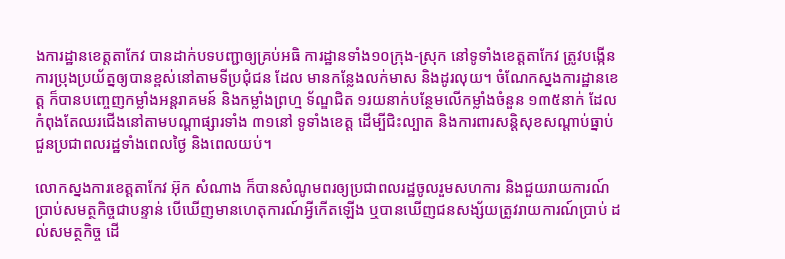ងការដ្ឋានខេត្តតាកែវ បានដាក់បទបញ្ជាឲ្យគ្រប់អធិ ការដ្ឋានទាំង១០ក្រុង-ស្រុក នៅទូទាំងខេត្តតាកែវ ត្រូវបង្កើនការប្រុងប្រយ័ត្នឲ្យបានខ្ពស់នៅតាមទីប្រជុំជន ដែល មានកន្លែងលក់មាស និងដូរលុយ។ ចំណែកស្នងការដ្ឋានខេត្ត ក៏បានបញ្ចេញកម្លាំងអន្តរាគមន៍ និងកម្លាំងព្រហ្ម ទ័ណ្ឌជិត ១រយនាក់បន្ថែមលើកម្លាំងចំនួន ១៣៥នាក់ ដែលកំពុងតែឈរជើងនៅតាមបណ្ដាផ្សារទាំង ៣១នៅ ទូទាំងខេត្ត ដើម្បីជិះល្បាត និងការពារសន្តិសុខសណ្ដាប់ធ្នាប់ជួនប្រជាពលរដ្ឋទាំងពេលថ្ងៃ និងពេលយប់។

លោកស្នងការខេត្តតាកែវ អ៊ុក សំណាង ក៏បានសំណូមពរឲ្យប្រជាពលរដ្ឋចូលរួមសហការ និងជួយរាយការណ៍ ប្រាប់សមត្ថកិច្ចជាបន្ទាន់ បើឃើញមានហេតុការណ៍អ្វីកើតឡើង ឬបានឃើញជនសង្ស័យត្រូវរាយការណ៍ប្រាប់ ដល់សមត្ថកិច្ច ដើ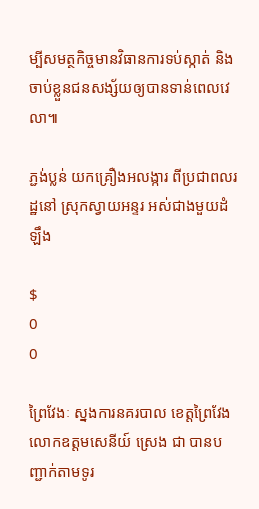ម្បីសមត្ថកិច្ចមានវិធានការទប់ស្កាត់ និងចាប់ខ្លួនជនសង្ស័យឲ្យបានទាន់ពេលវេលា៕

ភ្ជង់ប្លន់ យកគ្រឿងអលង្ការ ពីប្រជាពលរដ្ឋនៅ ស្រុកស្វាយអន្ទរ អស់ជាងមួយដំឡឹង

$
0
0

ព្រៃវែងៈ ស្នងការនគរបាល ខេត្តព្រៃវែង លោកឧត្តមសេនីយ៍ ស្រេង ជា បានបញ្ជាក់តាមទូរ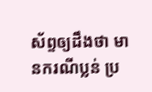ស័ព្ទឲ្យដឹងថា មានករណីប្លន់ ប្រ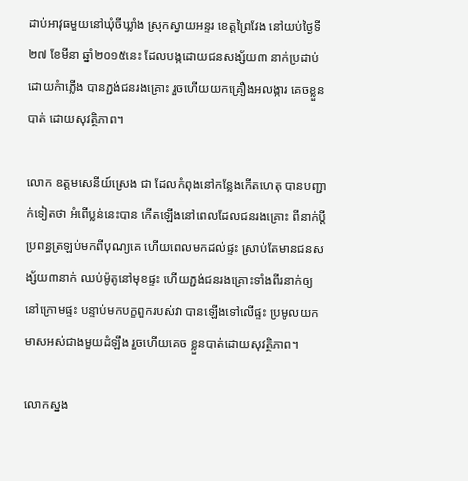ដាប់អាវុធមួយនៅឃុំចីឃ្លាំង ស្រុកស្វាយអន្ទរ ខេត្តព្រៃវែង នៅយប់ថ្ងៃទី២៧ ខែមីនា ឆ្នាំ២០១៥នេះ ដែលបង្កដោយជនសង្ស័យ៣ នាក់ប្រដាប់ដោយកំាភ្លើង បានភ្ជង់ជនរងគ្រោះ រួចហើយយកគ្រឿងអលង្ការ គេចខ្លួនបាត់ ដោយសុវត្ថិភាព។

លោក ឧត្តមសេនីយ៍ស្រេង ជា ដែលកំពុងនៅកន្លែងកើតហេតុ បានបញ្ជាក់ទៀតថា អំពើប្លន់នេះបាន កើតឡើងនៅពេលដែលជនរងគ្រោះ ពីនាក់ប្តីប្រពន្ធត្រឡប់មកពីបុណ្យគេ ហើយពេលមកដល់ផ្ទះ ស្រាប់តែមានជនសង្ស័យ៣នាក់ ឈប់ម៉ូតូនៅមុខផ្ទះ ហើយភ្ជង់ជនរងគ្រោះទាំងពីរនាក់ឲ្យនៅក្រោមផ្ទះ បន្ទាប់មកបក្ខពួករបស់វា បានឡើងទៅលើផ្ទះ ប្រមូលយកមាសអស់ជាងមួយដំឡឹង រួចហើយគេច ខ្លួនបាត់ដោយសុវត្ថិភាព។

លោកស្នង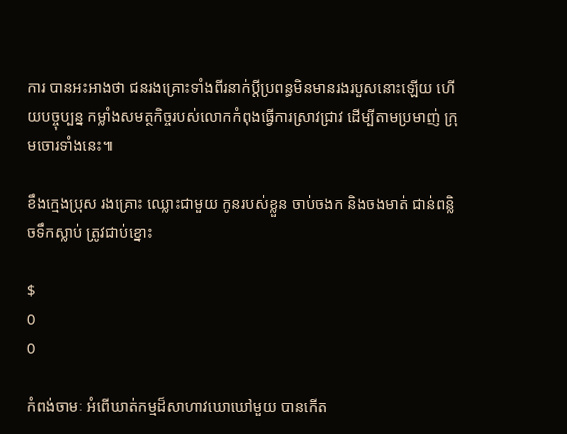ការ បានអះអាងថា ជនរងគ្រោះទាំងពីរនាក់ប្តីប្រពន្ធមិនមានរងរបួសនោះឡើយ ហើយបច្ចុប្បន្ន កម្លាំងសមត្ថកិច្ចរបស់លោកកំពុងធ្វើការស្រាវជ្រាវ ដើម្បីតាមប្រមាញ់ ក្រុមចោរទាំងនេះ៕

ខឹងក្មេងប្រុស រងគ្រោះ ឈ្លោះជាមួយ កូនរបស់ខ្លួន ចាប់ចងក និងចងមាត់ ជាន់ពន្លិចទឹកស្លាប់ ត្រូវជាប់ខ្នោះ

$
0
0

កំពង់ចាមៈ អំពើឃាត់កម្មដ៏សាហាវឃោឃៅមួយ បានកើត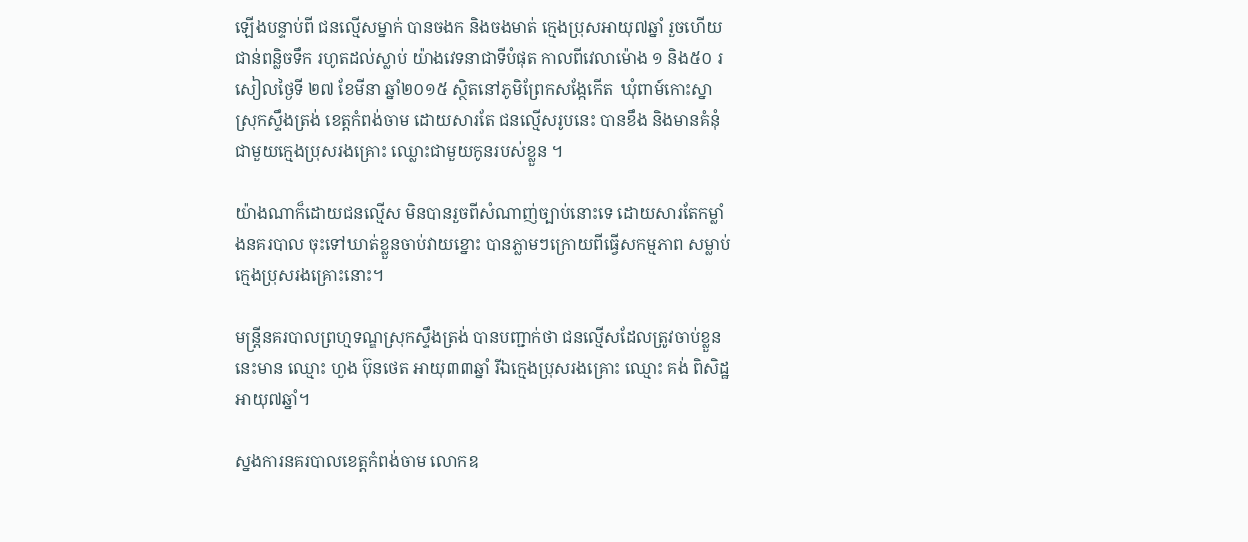ឡើងបន្ទាប់ពី ជនល្មើសម្នាក់ បានចងក និងចងមាត់ ក្មេងប្រុសអាយុ៧ឆ្នាំ រួចហើយជាន់ពន្លិចទឹក រហូតដល់ស្លាប់ យ៉ាងវេទនាជាទីបំផុត កាលពីវេលាម៉ោង ១ និង៥០ រសៀលថ្ងៃទី ២៧ ខែមីនា ឆ្នាំ២០១៥ ស្ថិតនៅភូមិព្រែកសង្កែកើត  ឃុំពាម៍កោះស្នា ស្រុកស្ទឹងត្រង់ ខេត្តកំពង់ចាម ដោយសារតែ ជនល្មើសរូបនេះ បានខឹង និងមានគំនុំជាមួយក្មេងប្រុសរងគ្រោះ ឈ្លោះជាមួយកូនរបស់ខ្លួន ។

យ៉ាងណាក៏ដោយជនល្មើស មិនបានរួចពីសំណាញ់ច្បាប់នោះទេ ដោយសារតែកម្លាំងនគរបាល ចុះទៅឃាត់ខ្លួនចាប់វាយខ្នោះ បានភ្លាមៗក្រោយពីធ្វើសកម្មភាព សម្លាប់ ក្មេងប្រុសរងគ្រោះនោះ។

មន្ត្រីនគរបាលព្រហ្មទណ្ឌស្រុកស្ទឹងត្រង់ បានបញ្ជាក់ថា ជនល្មើសដែលត្រូវចាប់ខ្លួន នេះមាន ឈ្មោះ ហួង ប៊ុនថេត អាយុ៣៣ឆ្នាំ រីឯក្មេងប្រុសរងគ្រោះ ឈ្មោះ គង់ ពិសិដ្ឋ អាយុ៧ឆ្នាំ។

ស្នងការនគរបាលខេត្តកំពង់ចាម លោកឧ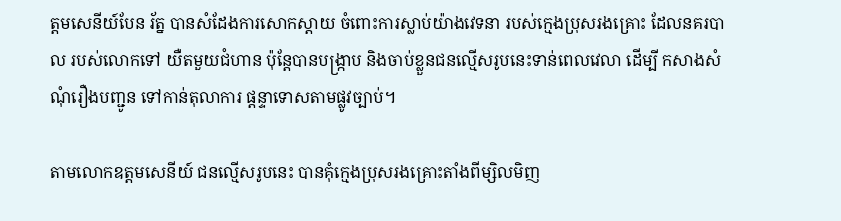ត្តមសេនីយ៍បែន រ័ត្ន បានសំដែងការសោកស្តាយ ចំពោះការស្លាប់យ៉ាងវេទនា របស់ក្មេងប្រុសរងគ្រោះ ដែលនគរបាល របស់លោកទៅ យឺតមួយជំហាន ប៉ុន្តែបានបង្ក្រាប និងចាប់ខ្លួនជនល្មើសរូបនេះទាន់ពេលវេលា ដើម្បី កសាងសំណុំរឿងបញ្ជូន ទៅកាន់តុលាការ ផ្តន្ទាទោសតាមផ្លូវច្បាប់។

តាមលោកឧត្តមសេនីយ៍ ជនល្មើសរូបនេះ បានគុំក្មេងប្រុសរងគ្រោះតាំងពីម្សិលមិញ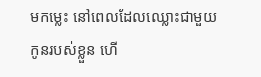មកម្លេះ នៅពេលដែលឈ្លោះជាមួយកូនរបស់ខ្លួន ហើ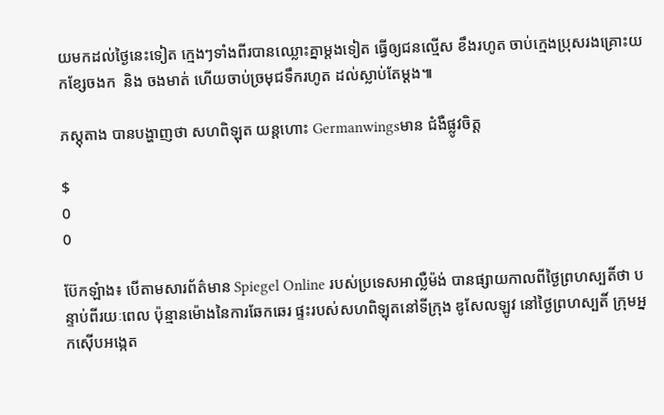យមកដល់ថ្ងៃនេះទៀត ក្មេងៗទាំងពីរបានឈ្លោះគ្នាម្តងទៀត ធ្វើឲ្យជនល្មើស ខឹងរហូត ចាប់ក្មេងប្រុសរងគ្រោះយកខ្សែចងក  និង ចងមាត់ ហើយចាប់ច្រមុជទឹករហូត ដល់ស្លាប់តែម្តង៕

ភស្តុតាង បានបង្ហាញថា សហពិឡុត យន្តហោះ Germanwingsមាន ជំងឺផ្លូវចិត្ត

$
0
0

ប៊ែកឡំាង៖ បើតាមសារព័ត៌មាន Spiegel Online របស់ប្រទេសអាល្លឺម៉ង់ បានផ្សាយកាលពីថ្ងៃព្រហស្បតិ៍ថា បន្ទាប់ពីរយៈពេល ប៉ុន្មានម៉ោងនៃការឆែកឆេរ ផ្ទះរបស់សហពិឡុតនៅទីក្រុង ឌូសែលឡូវ នៅថ្ងៃព្រហស្បតិ៍ ក្រុមអ្នកស៊ើបអង្កេត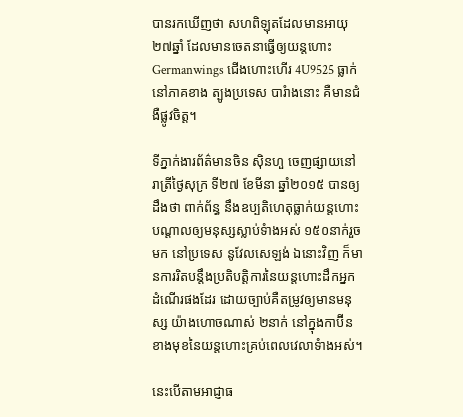បានរកឃើញថា សហពិឡុតដែលមានអាយុ ២៧ឆ្នាំ ដែលមានចេតនាធ្វើឲ្យយន្តហោះ Germanwings ជើងហោះហើរ 4U9525 ធ្លាក់នៅភាគខាង ត្បូងប្រទេស បារំាងនោះ គឺមានជំងឺផ្លូវចិត្ត។

ទីភ្នាក់ងារព័ត៌មានចិន ស៊ិនហួ ចេញផ្សាយនៅរាត្រីថ្ងៃសុក្រ ទី២៧ ខែមីនា ឆ្នាំ២០១៥ បានឲ្យដឹងថា ពាក់ព័ន្ធ នឹងឧប្បតិហេតុធ្លាក់យន្តហោះ បណ្តាលឲ្យមនុស្សស្លាប់ទំាងអស់ ១៥០នាក់រួចមក នៅប្រទេស នូវែលសេឡង់ ឯនោះវិញ ក៏មានការរិតបន្តឹងប្រតិបត្តិការនៃយន្តហោះដឹកអ្នកដំណើរផងដែរ ដោយច្បាប់គឺតម្រូវឲ្យមានមនុស្ស យ៉ាងហោចណាស់ ២នាក់ នៅក្នុងកាប៊ីនខាងមុខនៃយន្តហោះគ្រប់ពេលវេលាទំាងអស់។

នេះបើតាមអាជ្ញាធ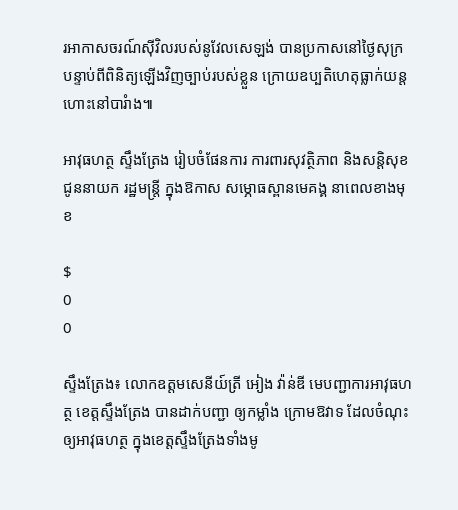រអាកាសចរណ៍ស៊ីវិលរបស់នូវែលសេឡង់ បានប្រកាសនៅថ្ងៃសុក្រ បន្ទាប់ពីពិនិត្យឡើងវិញច្បាប់របស់ខ្លួន ក្រោយឧប្បតិហេតុធ្លាក់យន្តហោះនៅបារំាង៕

អាវុធហត្ថ ស្ទឹងត្រែង រៀបចំផែនការ ការពារសុវត្ថិភាព និងសន្តិសុខ ជូននាយក រដ្ឋមន្រ្តី ក្នុងឱកាស សម្ភោធស្ពានមេគង្គ នាពេលខាងមុខ

$
0
0

ស្ទឹងត្រែង៖ លោកឧត្តមសេនីយ៍ត្រី អៀង វ៉ាន់ឌី មេបញ្ជាការអាវុធហត្ថ ខេត្តស្ទឹងត្រែង បានដាក់បញ្ជា ឲ្យកម្លាំង ក្រោមឱវាទ ដែលចំណុះឲ្យអាវុធហត្ថ ក្នុងខេត្តស្ទឹងត្រែងទាំងមូ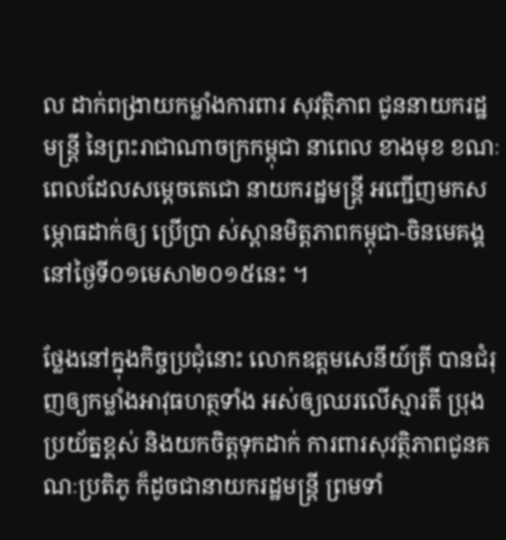ល ដាក់ពង្រាយកម្លាំងការពារ សុវត្ថិភាព ជូននាយករដ្ឋមន្រ្តី នៃព្រះរាជាណាចក្រកម្ពុជា នាពេល ខាងមុខ ខណៈពេលដែលសម្តេចតេជោ នាយករដ្ឋមន្ត្រី អញ្ជើញមកសម្ភោធដាក់ឲ្យ ប្រើប្រា ស់ស្ពានមិត្តភាពកម្ពុជា-ចិនមេគង្គ នៅថ្ងៃទី០១មេសា២០១៥នេះ ។

ថ្លែងនៅក្នុងកិច្ចប្រជុំនោះ លោកឧត្តមសេនីយ៍ត្រី បានជំរុញឲ្យកម្លាំងអាវុធហត្ថទាំង អស់ឲ្យឈរលើស្មារតី ប្រុងប្រយ័ត្នខ្ពស់ និងយកចិត្តទុកដាក់ ការពារសុវត្ថិភាពជូនគណៈប្រតិភូ ក៏ដូចជានាយករដ្ឋមន្រ្តី ព្រមទាំ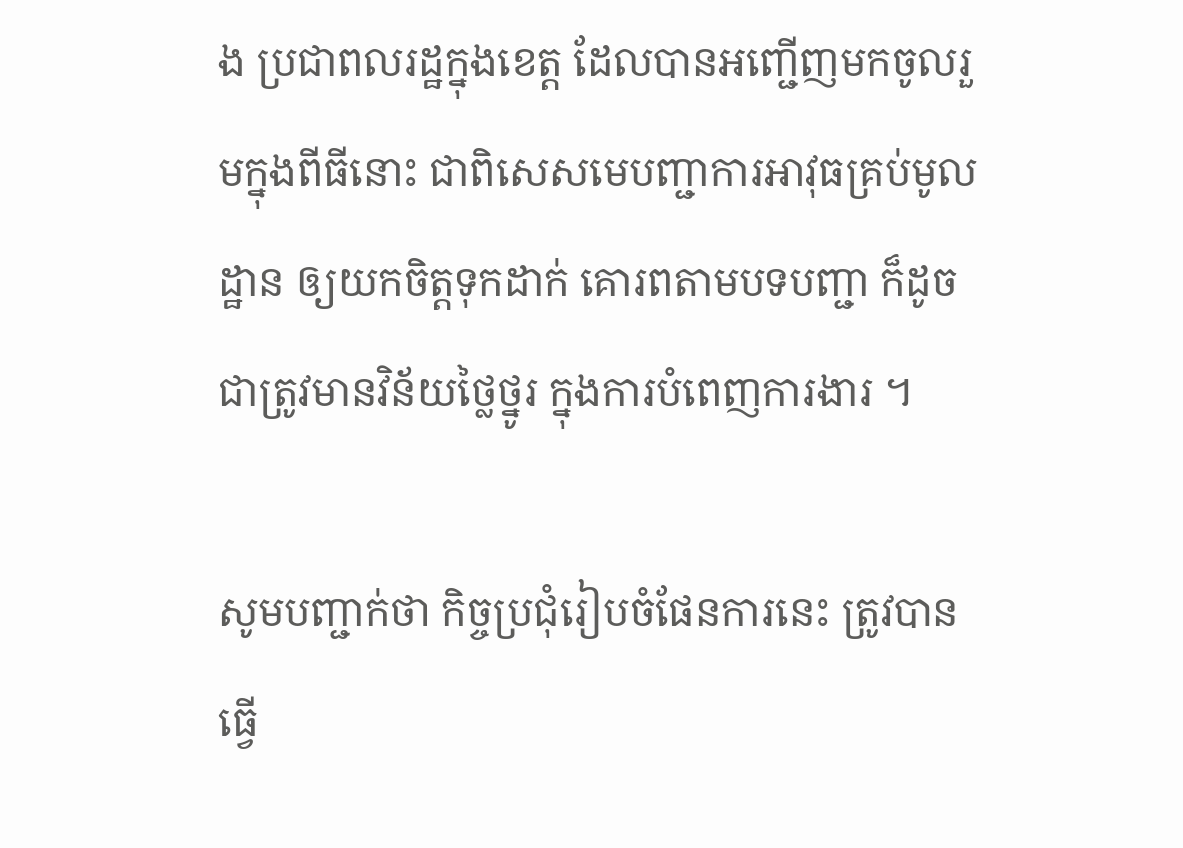ង ប្រជាពលរដ្ឋក្នុងខេត្ត ដែលបានអញ្ជើញមកចូលរួមក្នុងពីធីនោះ ជាពិសេសមេបញ្ជាការអាវុធគ្រប់មូលដ្ឋាន ឲ្យយកចិត្តទុកដាក់ គោរពតាមបទបញ្ជា ក៏ដូចជាត្រូវមានវិន័យថ្លៃថ្នូរ ក្នុងការបំពេញការងារ ។

សូមបញ្ជាក់ថា កិច្ចប្រជុំរៀបចំផែនការនេះ ត្រូវបានធ្វើ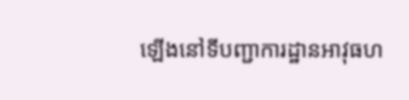ឡើងនៅទីបញ្ជាការដ្ឋានអាវុធហ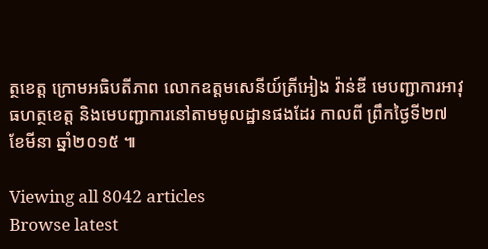ត្ថខេត្ត ក្រោមអធិបតីភាព លោកឧត្តមសេនីយ៍ត្រីអៀង វ៉ាន់ឌី មេបញ្ជាការអាវុធហត្ថខេត្ត និងមេបញ្ជាការនៅតាមមូលដ្ឋានផងដែរ កាលពី ព្រឹកថ្ងៃទី២៧ ខែមីនា ឆ្នាំ២០១៥ ៕

Viewing all 8042 articles
Browse latest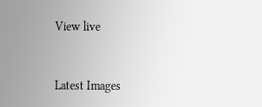View live


Latest Images